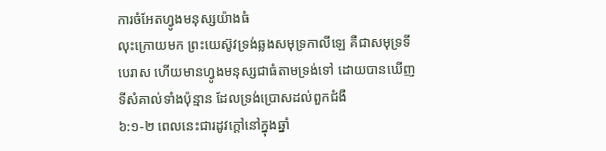ការចំអែតហ្វូងមនុស្សយ៉ាងធំ
លុះក្រោយមក ព្រះយេស៊ូវទ្រង់ឆ្លងសមុទ្រកាលីឡេ គឺជាសមុទ្រទីបេរាស ហើយមានហ្វូងមនុស្សជាធំតាមទ្រង់ទៅ ដោយបានឃើញទីសំគាល់ទាំងប៉ុន្មាន ដែលទ្រង់ប្រោសដល់ពួកជំងឺ
៦:១-២ ពេលនេះជារដូវក្តៅនៅក្នុងឆ្នាំ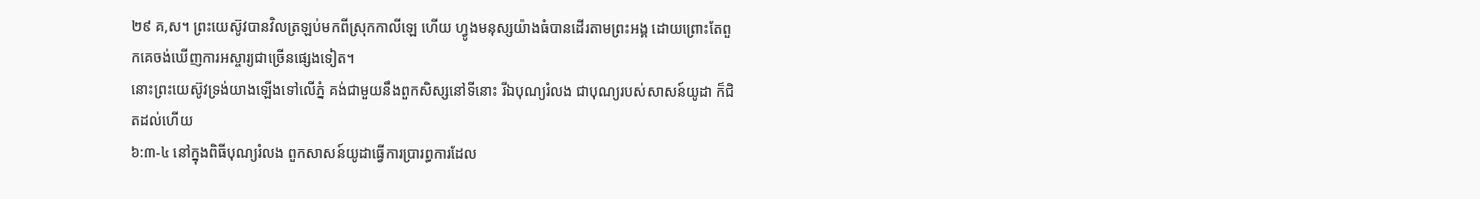២៩ គ,ស។ ព្រះយេស៊ូវបានវិលត្រឡប់មកពីស្រុកកាលីឡេ ហើយ ហ្វូងមនុស្សយ៉ាងធំបានដើរតាមព្រះអង្គ ដោយព្រោះតែពួកគេចង់ឃើញការអស្ចារ្យជាច្រើនផ្សេងទៀត។
នោះព្រះយេស៊ូវទ្រង់យាងឡើងទៅលើភ្នំ គង់ជាមួយនឹងពួកសិស្សនៅទីនោះ រីឯបុណ្យរំលង ជាបុណ្យរបស់សាសន៍យូដា ក៏ជិតដល់ហើយ
៦:៣-៤ នៅក្នុងពិធីបុណ្យរំលង ពួកសាសន៍យូដាធ្វើការប្រារព្ធការដែល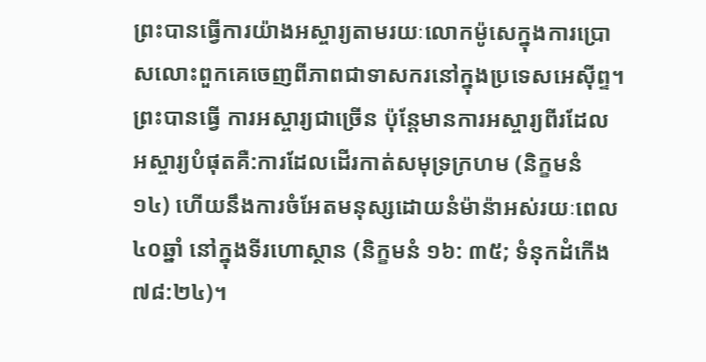ព្រះបានធ្វើការយ៉ាងអស្ចារ្យតាមរយៈលោកម៉ូសេក្នុងការប្រោសលោះពួកគេចេញពីភាពជាទាសករនៅក្នុងប្រទេសអេស៊ីព្ទ។ ព្រះបានធ្វើ ការអស្ចារ្យជាច្រើន ប៉ុន្តែមានការអស្ចារ្យពីរដែលអស្ចារ្យបំផុតគឺ:ការដែលដើរកាត់សមុទ្រក្រហម (និក្ខមនំ ១៤) ហើយនឹងការចំអែតមនុស្សដោយនំម៉ាន៉ាអស់រយៈពេល៤០ឆ្នាំ នៅក្នុងទីរហោស្ថាន (និក្ខមនំ ១៦: ៣៥; ទំនុកដំកើង ៧៨:២៤)។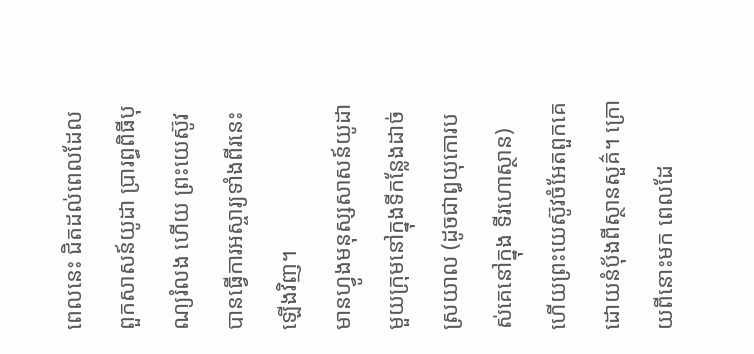ពេលនេះ ជិតដល់ពេលដែលពួកសាសន៍យូដា ប្រារព្ធពិធីបុណ្យរំលង ហើយ ព្រះយេស៊ូវបានធ្វើការអស្ចារ្យទាំងពីរនេះឡើងវិញ។
មានហ្វូងមនុស្សសាសន៍យូដាមួយក្រុមនៅក្នុងទីកន្លែងដាច់ស្រយាល (ដូចជាឰយុកោរបស់គេនៅក្នុង ទីរហោស្ថាន) ហើយព្រះយេស៊ូវចំអែតពួកគេដោយនំប៉័ងពីស្ថានសួគ៌។ ក្រោយពីនោះមក ពេលដែ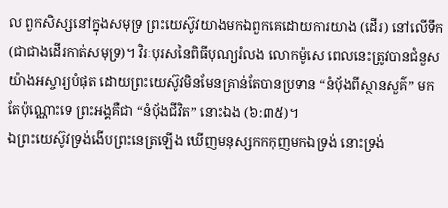ល ពួកសិស្សនៅក្នុងសមុទ្រ ព្រះយេស៊ូវយាងមកឯពួកគេដោយការយាង (ដើរ) នៅលើទឹក (ជាជាងដើរកាត់សមុទ្រ)។ វិរៈបុរសនៃពិធីបុណ្យរំលង លោកម៉ូសេ ពេលនេះត្រូវបានជំនួសយ៉ាងអស្ចារ្យបំផុត ដោយព្រះយេស៊ូវមិនមែនគ្រាន់តែបានប្រទាន “នំប៉័ងពីស្ថានសួគ៌” មកតែប៉ុណ្ណោះទេ ព្រះអង្គគឺជា “នំប៉័ងជីវិត” នោះឯង (៦:៣៥)។
ឯព្រះយេស៊ូវទ្រង់ងើបព្រះនេត្រឡើង ឃើញមនុស្សកកកុញមកឯទ្រង់ នោះទ្រង់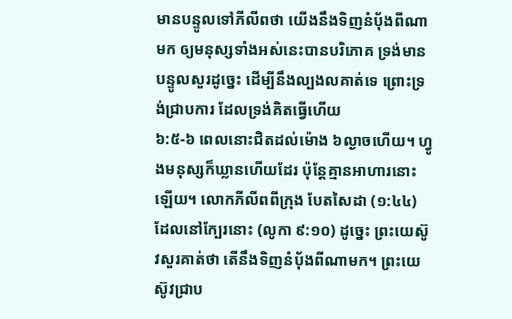មានបន្ទូលទៅភីលីពថា យើងនឹងទិញនំបុ័ងពីណាមក ឲ្យមនុស្សទាំងអស់នេះបានបរិភោគ ទ្រង់មានបន្ទូលសួរដូច្នេះ ដើម្បីនឹងល្បងលគាត់ទេ ព្រោះទ្រង់ជ្រាបការ ដែលទ្រង់គិតធ្វើហើយ
៦:៥-៦ ពេលនោះជិតដល់ម៉ោង ៦ល្ងាចហើយ។ ហ្វូងមនុស្សក៏ឃ្លានហើយដែរ ប៉ុន្តែគ្មានអាហារនោះឡើយ។ លោកភីលីពពីក្រុង បែតសៃដា (១:៤៤) ដែលនៅក្បែរនោះ (លូកា ៩:១០) ដូច្នេះ ព្រះយេស៊ូវសួរគាត់ថា តើនឹងទិញនំប៉័ងពីណាមក។ ព្រះយេស៊ូវជ្រាប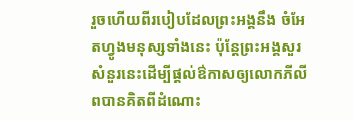រួចហើយពីរបៀបដែលព្រះអង្គនឹង ចំអែតហ្វូងមនុស្សទាំងនេះ ប៉ុន្តែព្រះអង្គសួរសំនួរនេះដើម្បីផ្តល់ឳកាសឲ្យលោកភីលីពបានគិតពីដំណោះ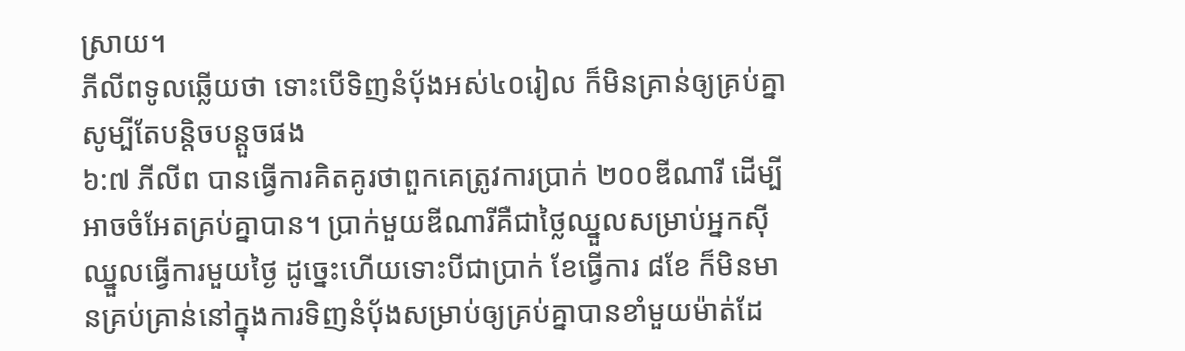ស្រាយ។
ភីលីពទូលឆ្លើយថា ទោះបើទិញនំបុ័ងអស់៤០រៀល ក៏មិនគ្រាន់ឲ្យគ្រប់គ្នា សូម្បីតែបន្តិចបន្តួចផង
៦:៧ ភីលីព បានធ្វើការគិតគូរថាពួកគេត្រូវការប្រាក់ ២០០ឌីណារី ដើម្បីអាចចំអែតគ្រប់គ្នាបាន។ ប្រាក់មួយឌីណារីគឺជាថ្លៃឈ្នួលសម្រាប់អ្នកស៊ីឈ្នួលធ្វើការមួយថ្ងៃ ដូច្នេះហើយទោះបីជាប្រាក់ ខែធ្វើការ ៨ខែ ក៏មិនមានគ្រប់គ្រាន់នៅក្នុងការទិញនំប៉័ងសម្រាប់ឲ្យគ្រប់គ្នាបានខាំមួយម៉ាត់ដែ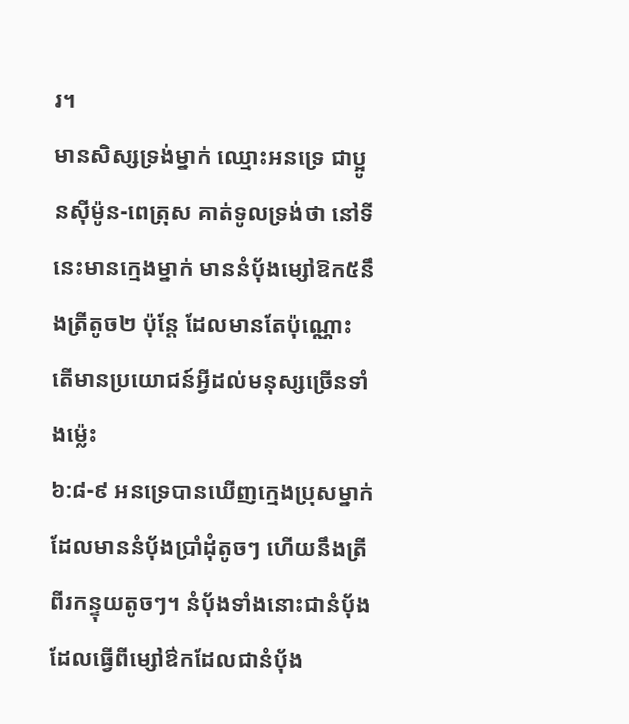រ។
មានសិស្សទ្រង់ម្នាក់ ឈ្មោះអនទ្រេ ជាប្អូនស៊ីម៉ូន-ពេត្រុស គាត់ទូលទ្រង់ថា នៅទីនេះមានក្មេងម្នាក់ មាននំបុ័ងម្សៅឱក៥នឹងត្រីតូច២ ប៉ុន្តែ ដែលមានតែប៉ុណ្ណោះ តើមានប្រយោជន៍អ្វីដល់មនុស្សច្រើនទាំងម៉្លេះ
៦:៨-៩ អនទ្រេបានឃើញក្មេងប្រុសម្នាក់ដែលមាននំប៉័ងប្រាំដុំតូចៗ ហើយនឹងត្រីពីរកន្ទុយតូចៗ។ នំប៉័ងទាំងនោះជានំប៉័ងដែលធ្វើពីម្សៅឳកដែលជានំប៉័ង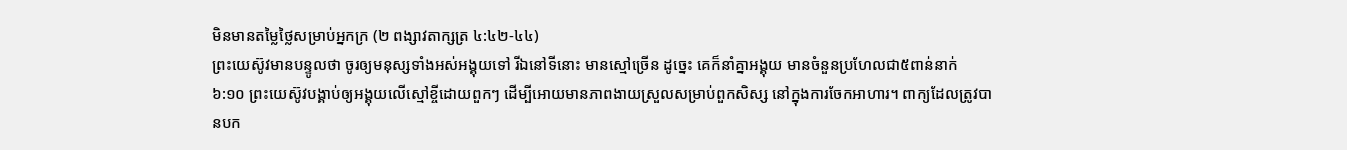មិនមានតម្លៃថ្លៃសម្រាប់អ្នកក្រ (២ ពង្សាវតាក្សត្រ ៤:៤២-៤៤)
ព្រះយេស៊ូវមានបន្ទូលថា ចូរឲ្យមនុស្សទាំងអស់អង្គុយទៅ រីឯនៅទីនោះ មានស្មៅច្រើន ដូច្នេះ គេក៏នាំគ្នាអង្គុយ មានចំនួនប្រហែលជា៥ពាន់នាក់
៦:១០ ព្រះយេស៊ូវបង្គាប់ឲ្យអង្គុយលើស្មៅខ្ចីដោយពួកៗ ដើម្បីអោយមានភាពងាយស្រួលសម្រាប់ពួកសិស្ស នៅក្នុងការចែកអាហារ។ ពាក្យដែលត្រូវបានបក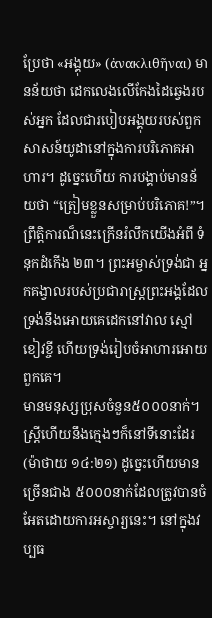ប្រែថា «អង្គុយ» (ἀνακλιθῆναι) មានន័យថា ដេកលេងលើកែងដៃឆ្វេងរបស់អ្នក ដែលជារបៀបអង្គុយរបស់ពួកសាសន៍យូដានៅក្នុងការបរិភោគអាហារ។ ដូច្នេះហើយ ការបង្គាប់មានន័យថា “ត្រៀមខ្លួនសម្រាប់បរិភោគ!”។ ព្រឹត្តិការណ៏នេះក្រើនរំលឹកយើងអំពី ទំនុកដំកើង ២៣។ ព្រះអម្ចាស់ទ្រង់ជា អ្នកគង្វាលរបស់ប្រជារាស្រ្តព្រះអង្គដែលទ្រង់នឹងអោយគេដេកនៅវាល ស្មៅខៀវខ្ចី ហើយទ្រង់រៀបចំអាហារអោយពួកគេ។
មានមនុស្សប្រុសចំនួន៥០០០នាក់។ ស្រ្តីហើយនឹងក្មេងៗក៏នៅទីនោះដែរ (ម៉ាថាយ ១៤:២១) ដូច្នេះហើយមានច្រើនជាង ៥០០០នាក់ដែលត្រូវបានចំអែតដោយការអស្ចារ្យនេះ។ នៅក្នុងវប្បធ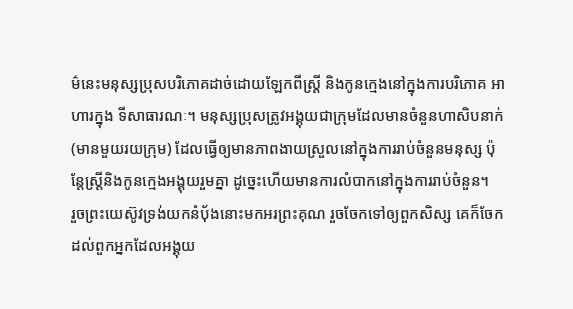ម៌នេះមនុស្សប្រុសបរិភោគដាច់ដោយឡែកពីស្រ្តី និងកូនក្មេងនៅក្នុងការបរិភោគ អាហារក្នុង ទីសាធារណៈ។ មនុស្សប្រុសត្រូវអង្គុយជាក្រុមដែលមានចំនួនហាសិបនាក់ (មានមួយរយក្រុម) ដែលធ្វើឲ្យមានភាពងាយស្រួលនៅក្នុងការរាប់ចំនួនមនុស្ស ប៉ុន្តែស្រ្តីនិងកូនក្មេងអង្គុយរួមគ្នា ដូច្នេះហើយមានការលំបាកនៅក្នុងការរាប់ចំនួន។
រួចព្រះយេស៊ូវទ្រង់យកនំបុ័ងនោះមកអរព្រះគុណ រួចចែកទៅឲ្យពួកសិស្ស គេក៏ចែកដល់ពួកអ្នកដែលអង្គុយ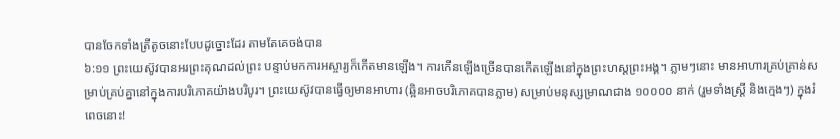បានចែកទាំងត្រីតូចនោះបែបដូច្នោះដែរ តាមតែគេចង់បាន
៦:១១ ព្រះយេស៊ូវបានអរព្រះគុណដល់ព្រះ បន្ទាប់មកការអស្ចារ្យក៏កើតមានឡើង។ ការកើនឡើងច្រើនបានកើតឡើងនៅក្នុងព្រះហស្តព្រះអង្គ។ ភ្លាមៗនោះ មានអាហារគ្រប់គ្រាន់សម្រាប់គ្រប់គ្នានៅក្នុងការបរិភោគយ៉ាងបរិបូរ។ ព្រះយេស៊ូវបានធ្វើឲ្យមានអាហារ (ឆ្អិនអាចបរិភោគបានភ្លាម) សម្រាប់មនុស្សម្រាណជាង ១០០០០ នាក់ (រួមទាំងស្រ្តី និងក្មេងៗ) ក្នុងរំពេចនោះ!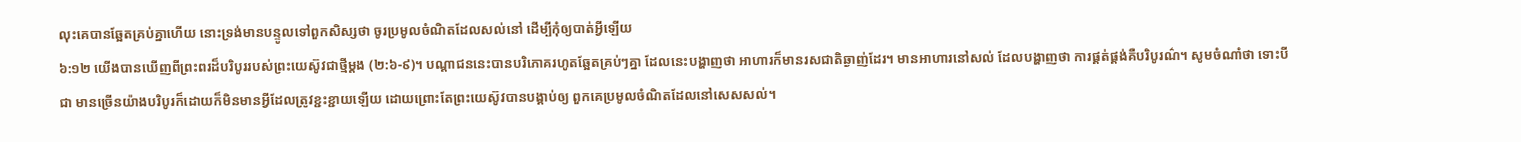លុះគេបានឆ្អែតគ្រប់គ្នាហើយ នោះទ្រង់មានបន្ទូលទៅពួកសិស្សថា ចូរប្រមូលចំណិតដែលសល់នៅ ដើម្បីកុំឲ្យបាត់អ្វីឡើយ
៦:១២ យើងបានឃើញពីព្រះពរដ៏បរិបូររបស់ព្រះយេស៊ូវជាថ្មីម្តង (២:៦-៩)។ បណ្ដាជននេះបានបរិភោគរហូតឆ្អែតគ្រប់ៗគ្នា ដែលនេះបង្ហាញថា អាហារក៏មានរសជាតិឆ្ងាញ់ដែរ។ មានអាហារនៅសល់ ដែលបង្ហាញថា ការផ្គត់ផ្គង់គឺបរិបូរណ៌។ សូមចំណាំថា ទោះបីជា មានច្រើនយ៉ាងបរិបូរក៏ដោយក៏មិនមានអ្វីដែលត្រូវខ្ជះខ្ជាយឡើយ ដោយព្រោះតែព្រះយេស៊ូវបានបង្គាប់ឲ្យ ពួកគេប្រមូលចំណិតដែលនៅសេសសល់។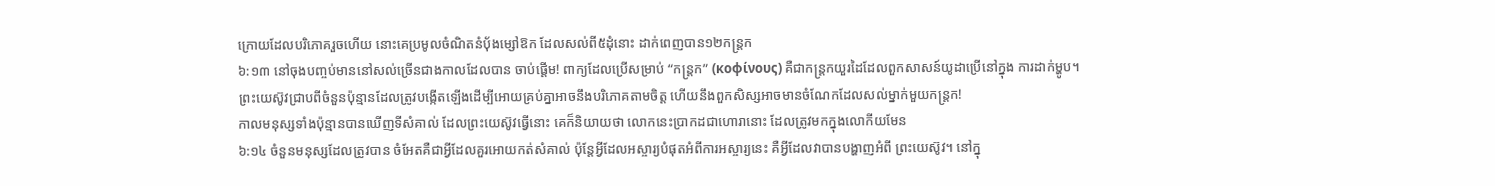ក្រោយដែលបរិភោគរួចហើយ នោះគេប្រមូលចំណិតនំបុ័ងម្សៅឱក ដែលសល់ពី៥ដុំនោះ ដាក់ពេញបាន១២កន្ត្រក
៦:១៣ នៅចុងបញ្ចប់មាននៅសល់ច្រើនជាងកាលដែលបាន ចាប់ផ្តើម! ពាក្យដែលប្រើសម្រាប់ “កន្រ្តក” (κοφίνους) គឺជាកន្ត្រកយួរដៃដែលពួកសាសន៍យូដាប្រើនៅក្នុង ការដាក់ម្ហូប។ ព្រះយេស៊ូវជ្រាបពីចំនួនប៉ុន្មានដែលត្រូវបង្កើតឡើងដើម្បីអោយគ្រប់គ្នាអាចនឹងបរិភោគតាមចិត្ត ហើយនឹងពួកសិស្សអាចមានចំណែកដែលសល់ម្នាក់មួយកន្ត្រក!
កាលមនុស្សទាំងប៉ុន្មានបានឃើញទីសំគាល់ ដែលព្រះយេស៊ូវធ្វើនោះ គេក៏និយាយថា លោកនេះប្រាកដជាហោរានោះ ដែលត្រូវមកក្នុងលោកីយមែន
៦:១៤ ចំនួនមនុស្សដែលត្រូវបាន ចំអែតគឺជាអ្វីដែលគួរអោយកត់សំគាល់ ប៉ុន្តែអ្វីដែលអស្ចារ្យបំផុតអំពីការអស្ចារ្យនេះ គឺអ្វីដែលវាបានបង្ហាញអំពី ព្រះយេស៊ូវ។ នៅក្នុ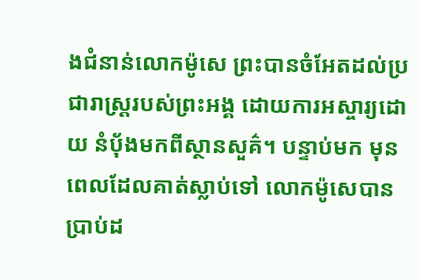ងជំនាន់លោកម៉ូសេ ព្រះបានចំអែតដល់ប្រជារាស្រ្តរបស់ព្រះអង្គ ដោយការអស្ចារ្យដោយ នំប៉័ងមកពីស្ថានសួគ៌។ បន្ទាប់មក មុនពេលដែលគាត់ស្លាប់ទៅ លោកម៉ូសេបានប្រាប់ដ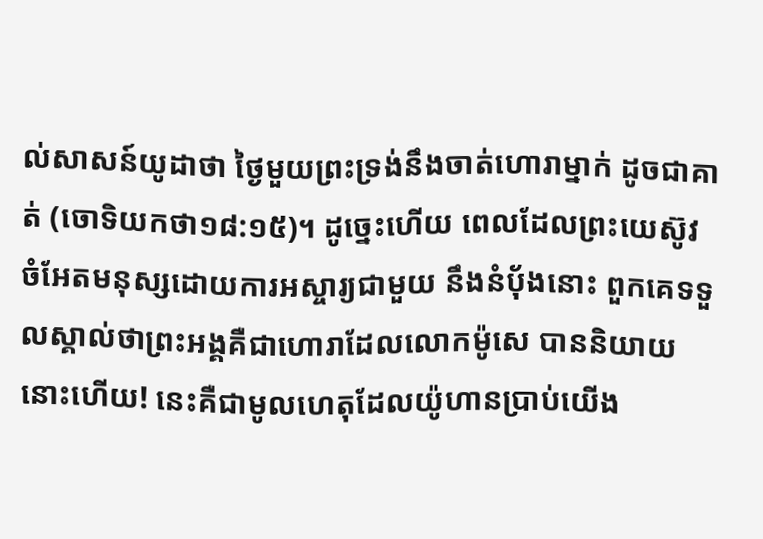ល់សាសន៍យូដាថា ថ្ងៃមួយព្រះទ្រង់នឹងចាត់ហោរាម្នាក់ ដូចជាគាត់ (ចោទិយកថា១៨:១៥)។ ដូច្នេះហើយ ពេលដែលព្រះយេស៊ូវ ចំអែតមនុស្សដោយការអស្ចារ្យជាមួយ នឹងនំប៉័ងនោះ ពួកគេទទួលស្គាល់ថាព្រះអង្គគឺជាហោរាដែលលោកម៉ូសេ បាននិយាយនោះហើយ! នេះគឺជាមូលហេតុដែលយ៉ូហានប្រាប់យើង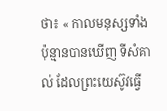ថា៖ « កាលមនុស្សទាំងប៉ុន្មានបានឃើញ ទីសំគាល់ ដែលព្រះយេស៊ូវធ្វើ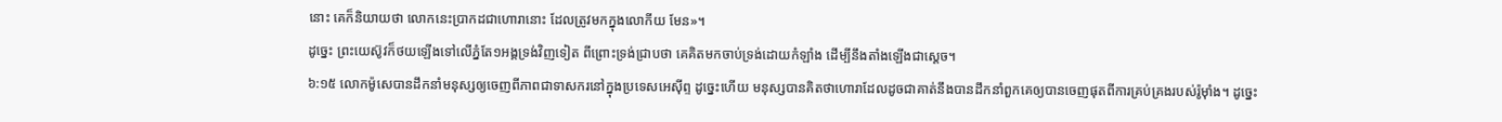នោះ គេក៏និយាយថា លោកនេះប្រាកដជាហោរានោះ ដែលត្រូវមកក្នុងលោកីយ មែន»។
ដូច្នេះ ព្រះយេស៊ូវក៏ថយឡើងទៅលើភ្នំតែ១អង្គទ្រង់វិញទៀត ពីព្រោះទ្រង់ជ្រាបថា គេគិតមកចាប់ទ្រង់ដោយកំឡាំង ដើម្បីនឹងតាំងឡើងជាស្តេច។
៦:១៥ លោកម៉ូសេបានដឹកនាំមនុស្សឲ្យចេញពីភាពជាទាសករនៅក្នុងប្រទេសអេស៊ីព្ទ ដូច្នេះហើយ មនុស្សបានគិតថាហោរាដែលដូចជាគាត់នឹងបានដឹកនាំពួកគេឲ្យបានចេញផុតពីការគ្រប់គ្រងរបស់រ៉ូម៉ាំង។ ដូច្នេះ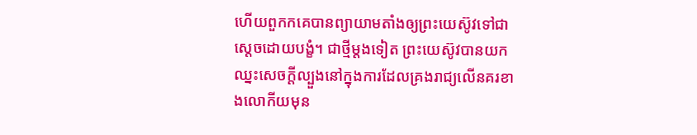ហើយពួកកគេបានព្យាយាមតាំងឲ្យព្រះយេស៊ូវទៅជាស្តេចដោយបង្ខំ។ ជាថ្មីម្តងទៀត ព្រះយេស៊ូវបានយកឈ្នះសេចក្តីល្បួងនៅក្នុងការដែលគ្រងរាជ្យលើនគរខាងលោកីយមុន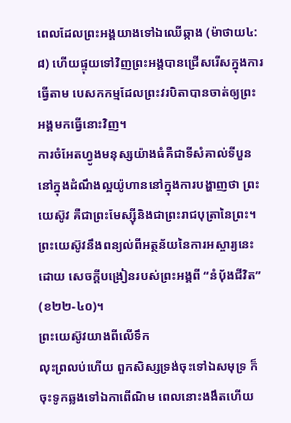ពេលដែលព្រះអង្គយាងទៅឯឈើឆ្កាង (ម៉ាថាយ៤:៨) ហើយផ្ទុយទៅវិញព្រះអង្គបានជ្រើសរើសក្នុងការធ្វើតាម បេសកកម្មដែលព្រះវរបិតាបានចាត់ឲ្យព្រះអង្គមកធ្វើនោះវិញ។
ការចំអែតហ្វូងមនុស្សយ៉ាងធំគឺជាទីសំគាល់ទីបួននៅក្នុងដំណឹងល្អយ៉ូហាននៅក្នុងការបង្ហាញថា ព្រះយេស៊ូវ គឺជាព្រះមែស្ស៊ីនិងជាព្រះរាជបុត្រានៃព្រះ។ ព្រះយេស៊ូវនឹងពន្យល់ពីអត្ថន័យនៃការអស្ចារ្យនេះ ដោយ សេចក្តីបង្រៀនរបស់ព្រះអង្គពី “នំប៉័ងជីវិត” (ខ២២-៤០)។
ព្រះយេស៊ូវយាងពីលើទឹក
លុះព្រលប់ហើយ ពួកសិស្សទ្រង់ចុះទៅឯសមុទ្រ ក៏ចុះទូកឆ្លងទៅឯកាពើណិម ពេលនោះងងឹតហើយ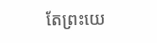តែព្រះយេ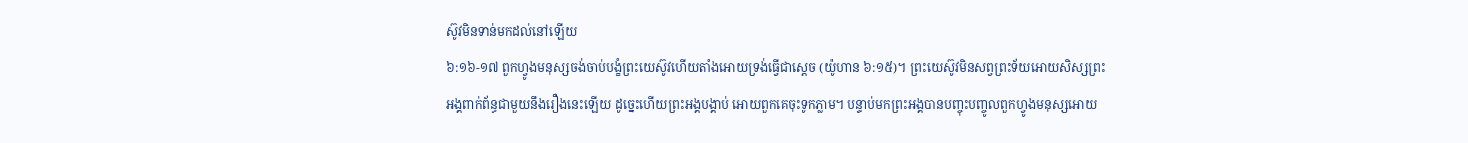ស៊ូវមិនទាន់មកដល់នៅឡើយ
៦:១៦-១៧ ពួកហ្វូងមនុស្សចង់ចាប់បង្ខំព្រះយេស៊ូវហើយតាំងអោយទ្រង់ធ្វើជាស្តេច (យ៉ូហាន ៦:១៥)។ ព្រះយេស៊ូវមិនសព្វព្រះទ័យអោយសិស្សព្រះអង្គពាក់ព័ន្ធជាមួយនឹងរឿងនេះឡើយ ដូច្នេះហើយព្រះអង្គបង្គាប់ អោយពួកគេចុះទូកភ្លាម។ បន្ទាប់មកព្រះអង្គបានបញ្ចុះបញ្ចូលពួកហ្វូងមនុស្សអោយ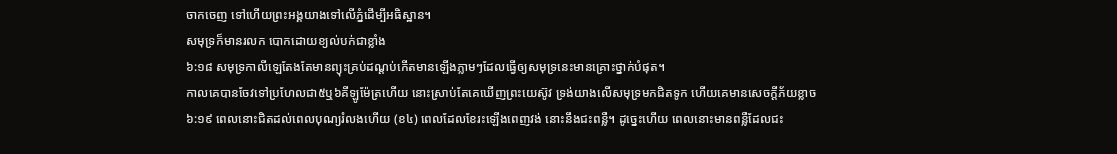ចាកចេញ ទៅហើយព្រះអង្គយាងទៅលើភ្នំដើម្បីអធិស្ឋាន។
សមុទ្រក៏មានរលក បោកដោយខ្យល់បក់ជាខ្លាំង
៦:១៨ សមុទ្រកាលីឡេតែងតែមានព្យុះគ្រប់ដណ្តប់កើតមានឡើងភ្លាមៗដែលធ្វើឲ្យសមុទ្រនេះមានគ្រោះថ្នាក់បំផុត។
កាលគេបានចែវទៅប្រហែលជា៥ឬ៦គីឡូម៉ែត្រហើយ នោះស្រាប់តែគេឃើញព្រះយេស៊ូវ ទ្រង់យាងលើសមុទ្រមកជិតទូក ហើយគេមានសេចក្ដីភ័យខ្លាច
៦:១៩ ពេលនោះជិតដល់ពេលបុណ្យរំលងហើយ (ខ៤) ពេលដែលខែរះឡើងពេញវង់ នោះនឹងជះពន្លឺ។ ដូច្នេះហើយ ពេលនោះមានពន្លឺដែលជះ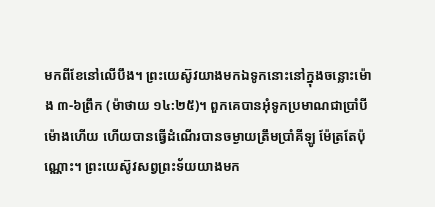មកពីខែនៅលើបឹង។ ព្រះយេស៊ូវយាងមកឯទូកនោះនៅក្នុងចន្លោះម៉ោង ៣-៦ព្រឹក (ម៉ាថាយ ១៤:២៥)។ ពួកគេបានអុំទូកប្រមាណជាប្រាំបីម៉ោងហើយ ហើយបានធ្វើដំណើរបានចម្ងាយត្រឹមប្រាំគីឡូ ម៉ែត្រតែប៉ុណ្ណោះ។ ព្រះយេស៊ូវសព្វព្រះទ័យយាងមក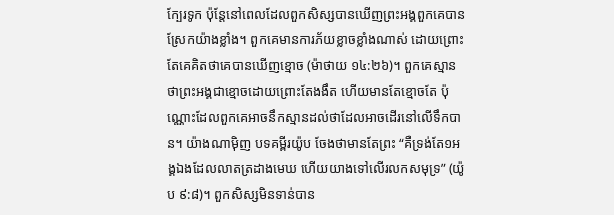ក្បែរទូក ប៉ុន្តែនៅពេលដែលពួកសិស្សបានឃើញព្រះអង្គពួកគេបានស្រែកយ៉ាងខ្លាំង។ ពួកគេមានការភ័យខ្លាចខ្លាំងណាស់ ដោយព្រោះតែគេគិតថាគេបានឃើញខ្មោច (ម៉ាថាយ ១៤:២៦)។ ពួកគេស្មានថាព្រះអង្គជាខ្មោចដោយព្រោះតែងងឹត ហើយមានតែខ្មោចតែ ប៉ុណ្ណោះដែលពួកគេអាចនឹកស្មានដល់ថាដែលអាចដើរនៅលើទឹកបាន។ យ៉ាងណាម៉ិញ បទគម្ពីរយ៉ូប ចែងថាមានតែព្រះ “គឺទ្រង់តែ១អង្គឯងដែលលាតត្រដាងមេឃ ហើយយាងទៅលើរលកសមុទ្រ” (យ៉ូប ៩:៨)។ ពួកសិស្សមិនទាន់បាន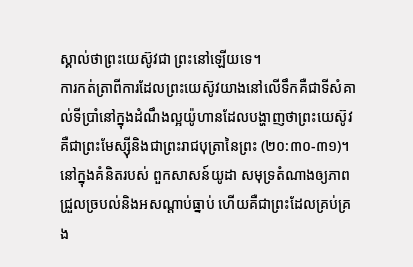ស្គាល់ថាព្រះយេស៊ូវជា ព្រះនៅឡើយទេ។
ការកត់ត្រាពីការដែលព្រះយេស៊ូវយាងនៅលើទឹកគឺជាទីសំគាល់ទីប្រាំនៅក្នុងដំណឹងល្អយ៉ូហានដែលបង្ហាញថាព្រះយេស៊ូវគឺជាព្រះមែស្ស៊ីនិងជាព្រះរាជបុត្រានៃព្រះ (២០:៣០-៣១)។ នៅក្នុងគំនិតរបស់ ពួកសាសន៍យូដា សមុទ្រតំណាងឲ្យភាពជ្រួលច្របល់និងអសណ្តាប់ធ្នាប់ ហើយគឺជាព្រះដែលគ្រប់គ្រង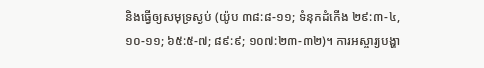និងធ្វើឲ្យសមុទ្រស្ងប់ (យ៉ូប ៣៨:៨-១១; ទំនុកដំកើង ២៩:៣-៤, ១០-១១; ៦៥:៥-៧; ៨៩:៩; ១០៧:២៣-៣២)។ ការអស្ចារ្យបង្ហា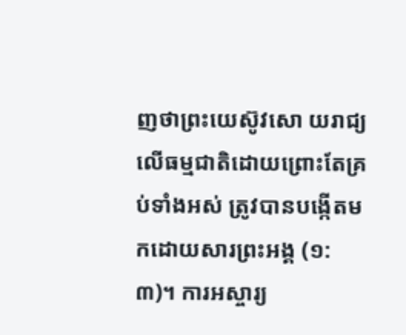ញថាព្រះយេស៊ូវសោ យរាជ្យលើធម្មជាតិដោយព្រោះតែគ្រប់ទាំងអស់ ត្រូវបានបង្កើតមកដោយសារព្រះអង្គ (១:៣)។ ការអស្ចារ្យ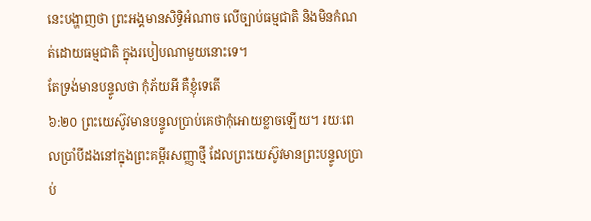នេះបង្ហាញថា ព្រះអង្គមានសិទ្ធិអំណាច លើច្បាប់ធម្មជាតិ និងមិនកំណត់ដោយធម្មជាតិ ក្នុងរបៀបណាមួយនោះទេ។
តែទ្រង់មានបន្ទូលថា កុំភ័យអី គឺខ្ញុំទេតើ
៦:២០ ព្រះយេស៊ូវមានបន្ទូលប្រាប់គេថាកុំអោយខ្លាចឡើយ។ រយៈពេលប្រាំបីដងនៅក្នុងព្រះគម្ពីរសញ្ញាថ្មី ដែលព្រះយេស៊ូវមានព្រះបន្ទូលប្រាប់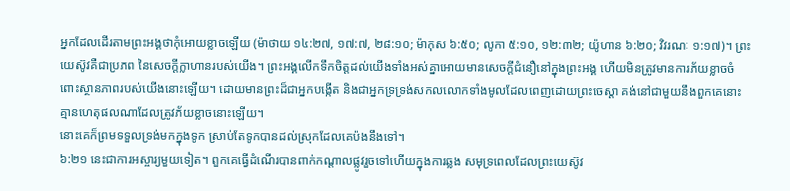អ្នកដែលដើរតាមព្រះអង្គថាកុំអោយខ្លាចឡើយ (ម៉ាថាយ ១៤:២៧, ១៧:៧, ២៨:១០; ម៉ាកុស ៦:៥០; លូកា ៥:១០, ១២:៣២; យ៉ូហាន ៦:២០; វិវរណៈ ១:១៧)។ ព្រះយេស៊ូវគឺជាប្រភព នៃសេចក្តីក្លាហានរបស់យើង។ ព្រះអង្គលើកទឹកចិត្តដល់យើងទាំងអស់គ្នាអោយមានសេចក្តីជំនឿនៅក្នុងព្រះអង្គ ហើយមិនត្រូវមានការភ័យខ្លាចចំពោះស្ថានភាពរបស់យើងនោះឡើយ។ ដោយមានព្រះដ៏ជាអ្នកបង្កើត និងជាអ្នកទ្រទ្រង់សកលលោកទាំងមូលដែលពេញដោយព្រះចេស្តា គង់នៅជាមួយនឹងពួកគេនោះ គ្មានហេតុផលណាដែលត្រូវភ័យខ្លាចនោះឡើយ។
នោះគេក៏ព្រមទទួលទ្រង់មកក្នុងទូក ស្រាប់តែទូកបានដល់ស្រុកដែលគេប៉ងនឹងទៅ។
៦:២១ នេះជាការអស្ចារ្យមួយទៀត។ ពួកគេធ្វើដំណើរបានពាក់កណ្តាលផ្លូវរួចទៅហើយក្នុងការឆ្លង សមុទ្រពេលដែលព្រះយេស៊ូវ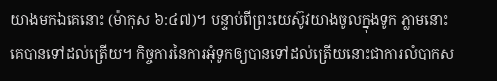យាងមកឯគេនោះ (ម៉ាកុស ៦:៤៧)។ បន្ទាប់ពីព្រះយេស៊ូវយាងចូលក្នុងទូក ភ្លាមនោះគេបានទៅដល់ត្រើយ។ កិច្ចការនៃការអុំទូកឲ្យបានទៅដល់ត្រើយនោះជាការលំបាកស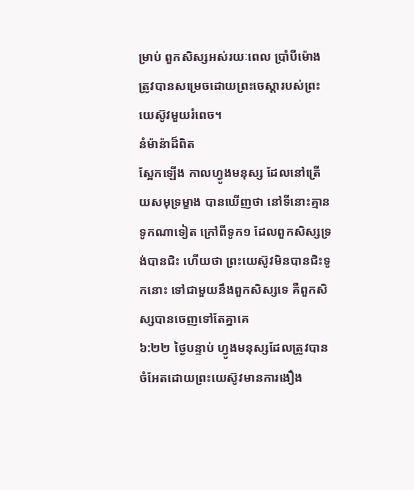ម្រាប់ ពួកសិស្សអស់រយៈពេល ប្រាំបីម៉ោង ត្រូវបានសម្រេចដោយព្រះចេស្តារបស់ព្រះយេស៊ូវមួយរំពេច។
នំម៉ាន៉ាដ៏ពិត
ស្អែកឡើង កាលហ្វូងមនុស្ស ដែលនៅត្រើយសមុទ្រម្ខាង បានឃើញថា នៅទីនោះគ្មានទូកណាទៀត ក្រៅពីទូក១ ដែលពួកសិស្សទ្រង់បានជិះ ហើយថា ព្រះយេស៊ូវមិនបានជិះទូកនោះ ទៅជាមួយនឹងពួកសិស្សទេ គឺពួកសិស្សបានចេញទៅតែគ្នាគេ
៦:២២ ថ្ងៃបន្ទាប់ ហ្វូងមនុស្សដែលត្រូវបានចំអែតដោយព្រះយេស៊ូវមានការងឿង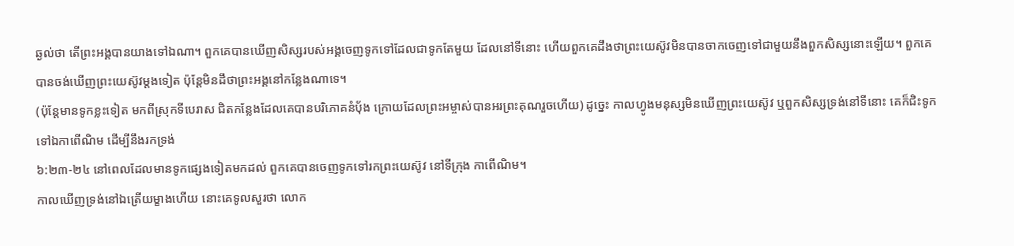ឆ្ងល់ថា តើព្រះអង្គបានយាងទៅឯណា។ ពួកគេបានឃើញសិស្សរបស់អង្គចេញទូកទៅដែលជាទូកតែមួយ ដែលនៅទីនោះ ហើយពួកគេដឹងថាព្រះយេស៊ូវមិនបានចាកចេញទៅជាមួយនឹងពួកសិស្សនោះឡើយ។ ពួកគេបានចង់ឃើញព្រះយេស៊ូវម្តងទៀត ប៉ុន្តែមិនដឹថាព្រះអង្គនៅកន្លែងណាទេ។
(ប៉ុន្តែមានទូកខ្លះទៀត មកពីស្រុកទីបេរាស ជិតកន្លែងដែលគេបានបរិភោគនំបុ័ង ក្រោយដែលព្រះអម្ចាស់បានអរព្រះគុណរួចហើយ) ដូច្នេះ កាលហ្វូងមនុស្សមិនឃើញព្រះយេស៊ូវ ឬពួកសិស្សទ្រង់នៅទីនោះ គេក៏ជិះទូកទៅឯកាពើណិម ដើម្បីនឹងរកទ្រង់
៦:២៣-២៤ នៅពេលដែលមានទូកផ្សេងទៀតមកដល់ ពួកគេបានចេញទូកទៅរកព្រះយេស៊ូវ នៅទីក្រុង កាពើណិម។
កាលឃើញទ្រង់នៅឯត្រើយម្ខាងហើយ នោះគេទូលសួរថា លោក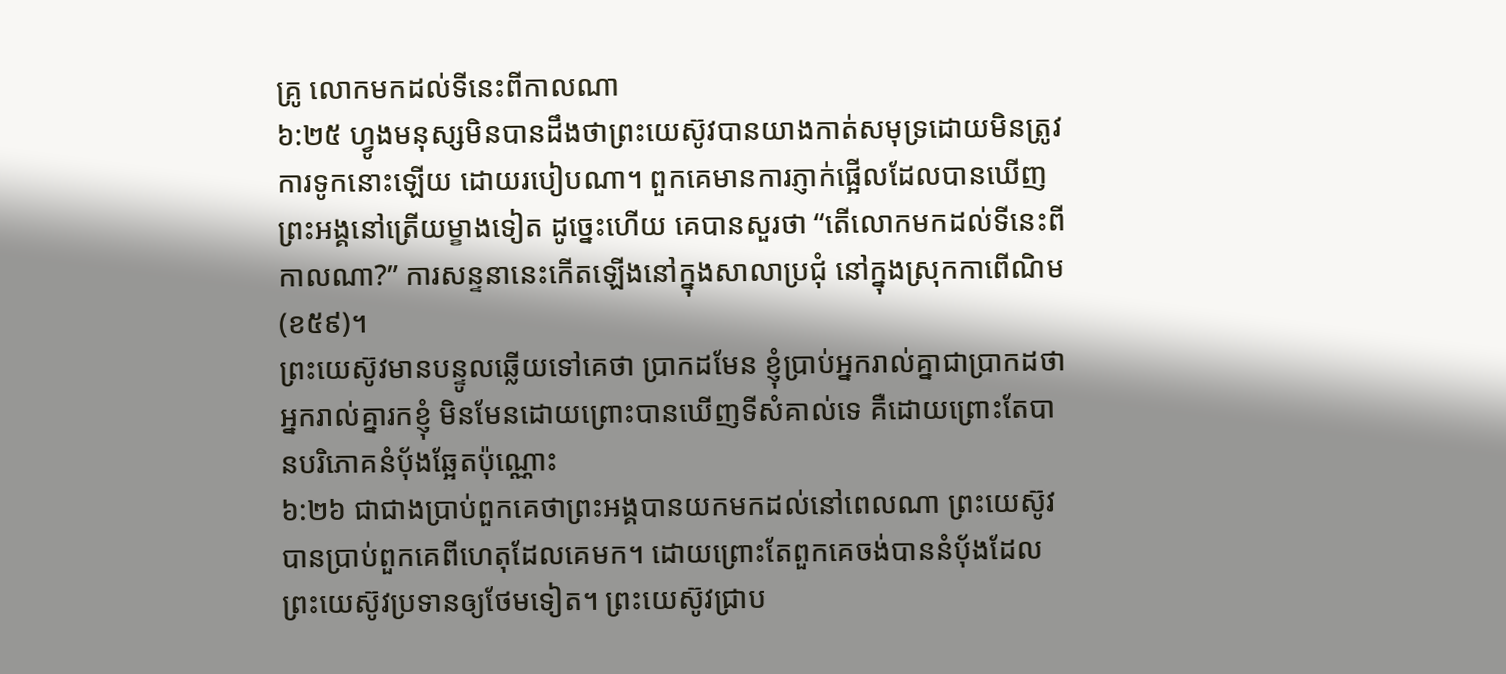គ្រូ លោកមកដល់ទីនេះពីកាលណា
៦:២៥ ហ្វូងមនុស្សមិនបានដឹងថាព្រះយេស៊ូវបានយាងកាត់សមុទ្រដោយមិនត្រូវការទូកនោះឡើយ ដោយរបៀបណា។ ពួកគេមានការភ្ញាក់ផ្អើលដែលបានឃើញព្រះអង្គនៅត្រើយម្ខាងទៀត ដូច្នេះហើយ គេបានសួរថា “តើលោកមកដល់ទីនេះពីកាលណា?” ការសន្ទនានេះកើតឡើងនៅក្នុងសាលាប្រជុំ នៅក្នុងស្រុកកាពើណិម (ខ៥៩)។
ព្រះយេស៊ូវមានបន្ទូលឆ្លើយទៅគេថា ប្រាកដមែន ខ្ញុំប្រាប់អ្នករាល់គ្នាជាប្រាកដថា អ្នករាល់គ្នារកខ្ញុំ មិនមែនដោយព្រោះបានឃើញទីសំគាល់ទេ គឺដោយព្រោះតែបានបរិភោគនំបុ័ងឆ្អែតប៉ុណ្ណោះ
៦:២៦ ជាជាងប្រាប់ពួកគេថាព្រះអង្គបានយកមកដល់នៅពេលណា ព្រះយេស៊ូវបានប្រាប់ពួកគេពីហេតុដែលគេមក។ ដោយព្រោះតែពួកគេចង់បាននំប៉័ងដែលព្រះយេស៊ូវប្រទានឲ្យថែមទៀត។ ព្រះយេស៊ូវជ្រាប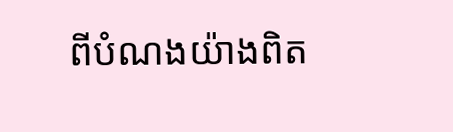ពីបំណងយ៉ាងពិត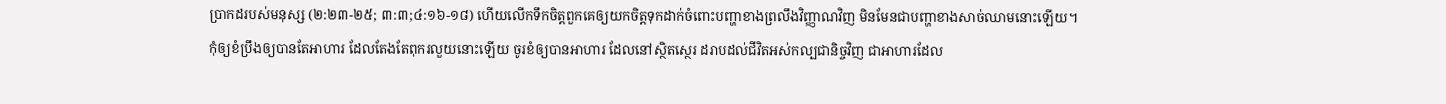ប្រាកដរបស់មនុស្ស (២:២៣-២៥; ៣:៣;៤:១៦-១៨) ហើយលើកទឹកចិត្តពួកគេឲ្យយកចិត្តទុកដាក់ចំពោះបញ្ហាខាងព្រលឹងវិញ្ញាណវិញ មិនមែនជាបញ្ហាខាងសាច់ឈាមនោះឡើយ។
កុំឲ្យខំប្រឹងឲ្យបានតែអាហារ ដែលតែងតែពុករលួយនោះឡើយ ចូរខំឲ្យបានអាហារ ដែលនៅស្ថិតស្ថេរ ដរាបដល់ជីវិតអស់កល្បជានិច្ចវិញ ជាអាហារដែល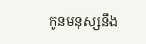កូនមនុស្សនឹង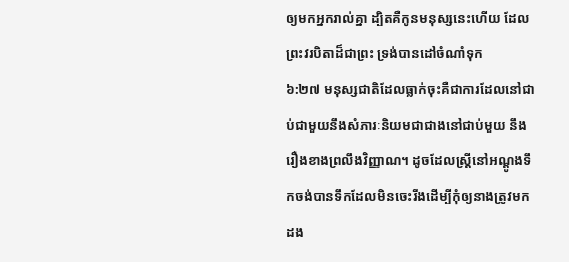ឲ្យមកអ្នករាល់គ្នា ដ្បិតគឺកូនមនុស្សនេះហើយ ដែលព្រះវរបិតាដ៏ជាព្រះ ទ្រង់បានដៅចំណាំទុក
៦:២៧ មនុស្សជាតិដែលធ្លាក់ចុះគឺជាការដែលនៅជាប់ជាមួយនឹងសំភារៈនិយមជាជាងនៅជាប់មួយ នឹងរឿងខាងព្រលឹងវិញ្ញាណ។ ដូចដែលស្រ្តីនៅអណ្តូងទឹកចង់បានទឹកដែលមិនចេះរីងដើម្បីកុំឲ្យនាងត្រូវមក ដង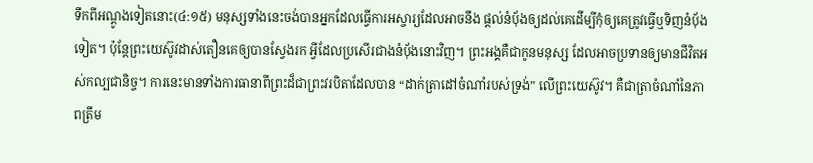ទឹកពីអណ្តូងទៀតនោះ(៤:១៥) មនុស្សទាំងនេះចង់បានអ្នកដែលធ្វើការអស្ចារ្យដែលអាចនឹង ផ្តល់នំប៉័ងឲ្យដល់គេដើម្បីកុំឲ្យគេត្រូវធ្វើឬទិញនំប៉័ងទៀត។ ប៉ុន្តែព្រះយេស៊ូវដាស់តឿនគេឲ្យបានស្វែងរក អ្វីដែលប្រសើរជាងនំប៉័ងនោះវិញ។ ព្រះអង្គគឺជាកូនមនុស្ស ដែលអាចប្រទានឲ្យមានជីវិតអស់កល្បជានិច្ច។ ការនេះមានទាំងការធានាពីព្រះដ៏ជាព្រះវរបិតាដែលបាន “ដាក់ត្រាដៅចំណាំរបស់ទ្រង់” លើព្រះយេស៊ូវ។ គឺជាត្រាចំណាំនៃភាពត្រឹម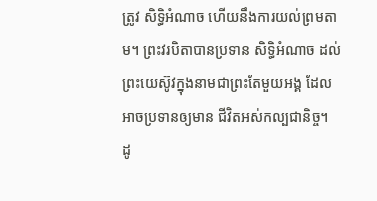ត្រូវ សិទ្ធិអំណាច ហើយនឹងការយល់ព្រមតាម។ ព្រះវរបិតាបានប្រទាន សិទ្ធិអំណាច ដល់ព្រះយេស៊ូវក្នុងនាមជាព្រះតែមួយអង្គ ដែលអាចប្រទានឲ្យមាន ជីវិតអស់កល្បជានិច្ច។
ដូ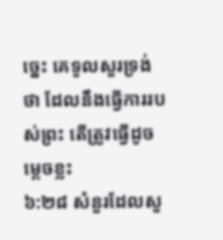ច្នេះ គេទូលសួរទ្រង់ថា ដែលនឹងធ្វើការរបស់ព្រះ តើត្រូវធ្វើដូចម្តេចខ្លះ
៦:២៨ សំនួរដែលសួ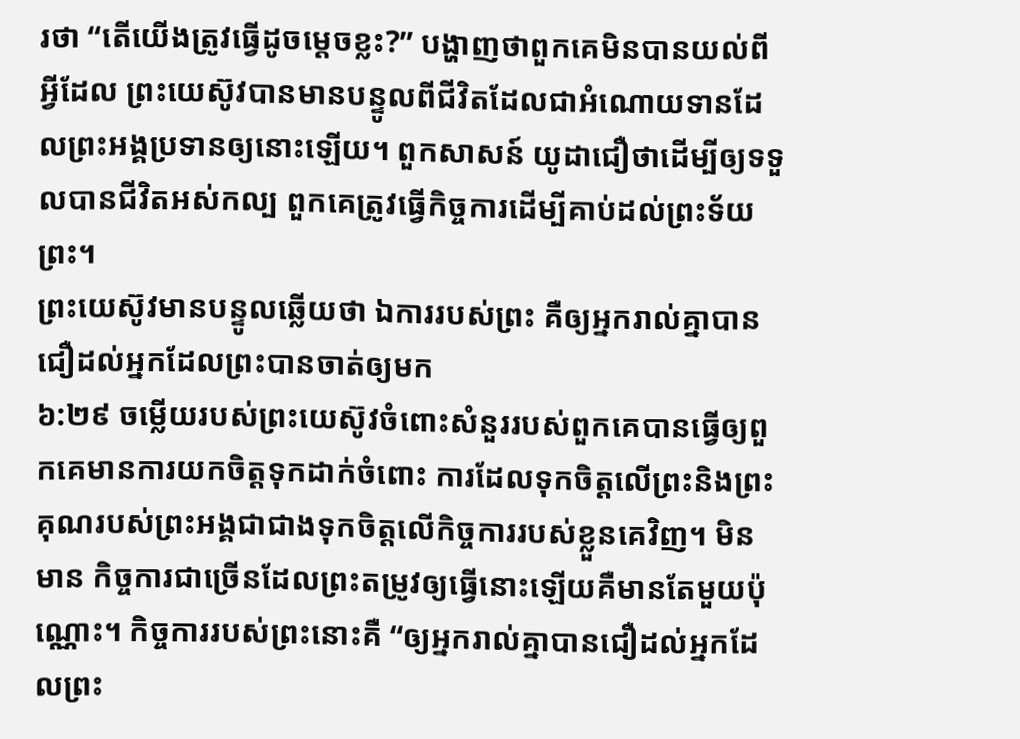រថា “តើយើងត្រូវធ្វើដូចម្តេចខ្លះ?” បង្ហាញថាពួកគេមិនបានយល់ពីអ្វីដែល ព្រះយេស៊ូវបានមានបន្ទូលពីជីវិតដែលជាអំណោយទានដែលព្រះអង្គប្រទានឲ្យនោះឡើយ។ ពួកសាសន៍ យូដាជឿថាដើម្បីឲ្យទទួលបានជីវិតអស់កល្ប ពួកគេត្រូវធ្វើកិច្ចការដើម្បីគាប់ដល់ព្រះទ័យព្រះ។
ព្រះយេស៊ូវមានបន្ទូលឆ្លើយថា ឯការរបស់ព្រះ គឺឲ្យអ្នករាល់គ្នាបានជឿដល់អ្នកដែលព្រះបានចាត់ឲ្យមក
៦:២៩ ចម្លើយរបស់ព្រះយេស៊ូវចំពោះសំនួររបស់ពួកគេបានធ្វើឲ្យពួកគេមានការយកចិត្តទុកដាក់ចំពោះ ការដែលទុកចិត្តលើព្រះនិងព្រះគុណរបស់ព្រះអង្គជាជាងទុកចិត្តលើកិច្ចការរបស់ខ្លួនគេវិញ។ មិនមាន កិច្ចការជាច្រើនដែលព្រះតម្រូវឲ្យធ្វើនោះឡើយគឺមានតែមួយប៉ុណ្ណោះ។ កិច្ចការរបស់ព្រះនោះគឺ “ឲ្យអ្នករាល់គ្នាបានជឿដល់អ្នកដែលព្រះ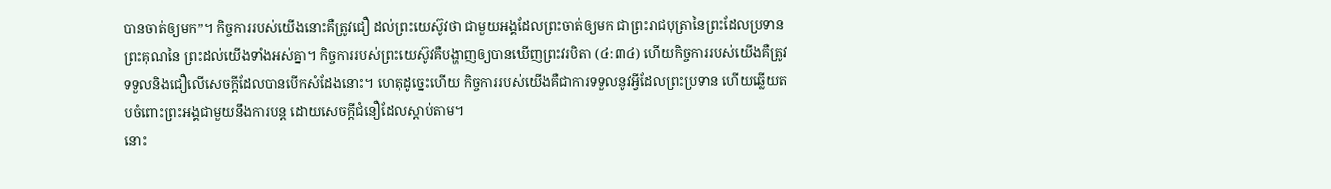បានចាត់ឲ្យមក”។ កិច្ចការរបស់យើងនោះគឺត្រូវជឿ ដល់ព្រះយេស៊ូវថា ជាមួយអង្គដែលព្រះចាត់ឲ្យមក ជាព្រះរាជបុត្រានៃព្រះដែលប្រទានព្រះគុណនៃ ព្រះដល់យើងទាំងអស់គ្នា។ កិច្ចការរបស់ព្រះយេស៊ូវគឺបង្ហាញឲ្យបានឃើញព្រះវរបិតា (៤:៣៤) ហើយកិច្ចការរបស់យើងគឺត្រូវទទួលនិងជឿលើសេចក្តីដែលបានបើកសំដែងនោះ។ ហេតុដូច្នេះហើយ កិច្ចការរបស់យើងគឺជាការទទួលនូវអ្វីដែលព្រះប្រទាន ហើយឆ្លើយតបចំពោះព្រះអង្គជាមួយនឹងការបន្ត ដោយសេចក្តីជំនឿដែលស្តាប់តាម។
នោះ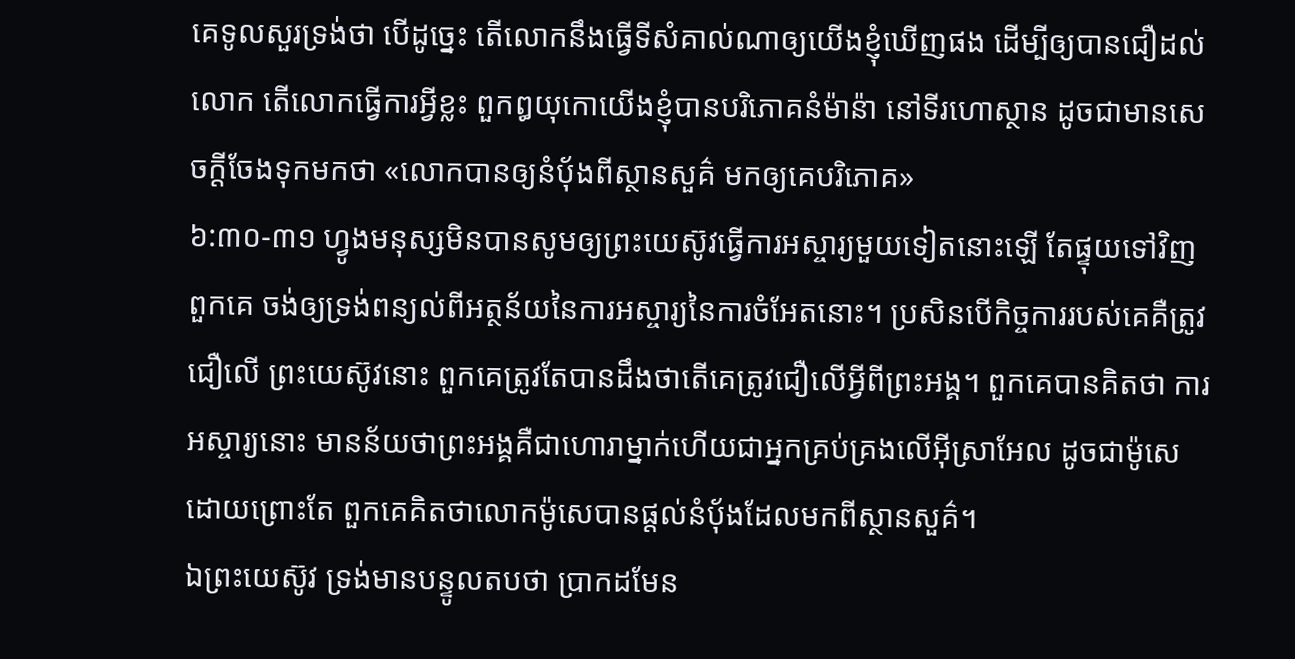គេទូលសួរទ្រង់ថា បើដូច្នេះ តើលោកនឹងធ្វើទីសំគាល់ណាឲ្យយើងខ្ញុំឃើញផង ដើម្បីឲ្យបានជឿដល់លោក តើលោកធ្វើការអ្វីខ្លះ ពួកឰយុកោយើងខ្ញុំបានបរិភោគនំម៉ាន៉ា នៅទីរហោស្ថាន ដូចជាមានសេចក្ដីចែងទុកមកថា «លោកបានឲ្យនំបុ័ងពីស្ថានសួគ៌ មកឲ្យគេបរិភោគ»
៦:៣០-៣១ ហ្វូងមនុស្សមិនបានសូមឲ្យព្រះយេស៊ូវធ្វើការអស្ចារ្យមួយទៀតនោះឡើ តែផ្ទុយទៅវិញពួកគេ ចង់ឲ្យទ្រង់ពន្យល់ពីអត្ថន័យនៃការអស្ចារ្យនៃការចំអែតនោះ។ ប្រសិនបើកិច្ចការរបស់គេគឺត្រូវជឿលើ ព្រះយេស៊ូវនោះ ពួកគេត្រូវតែបានដឹងថាតើគេត្រូវជឿលើអ្វីពីព្រះអង្គ។ ពួកគេបានគិតថា ការអស្ចារ្យនោះ មានន័យថាព្រះអង្គគឺជាហោរាម្នាក់ហើយជាអ្នកគ្រប់គ្រងលើអ៊ីស្រាអែល ដូចជាម៉ូសេ ដោយព្រោះតែ ពួកគេគិតថាលោកម៉ូសេបានផ្តល់នំប៉័ងដែលមកពីស្ថានសួគ៌។
ឯព្រះយេស៊ូវ ទ្រង់មានបន្ទូលតបថា ប្រាកដមែន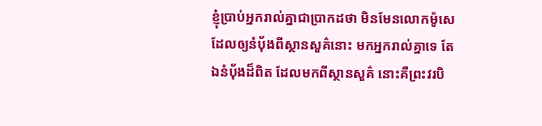ខ្ញុំប្រាប់អ្នករាល់គ្នាជាប្រាកដថា មិនមែនលោកម៉ូសេ ដែលឲ្យនំបុ័ងពីស្ថានសួគ៌នោះ មកអ្នករាល់គ្នាទេ តែឯនំបុ័ងដ៏ពិត ដែលមកពីស្ថានសួគ៌ នោះគឺព្រះវរបិ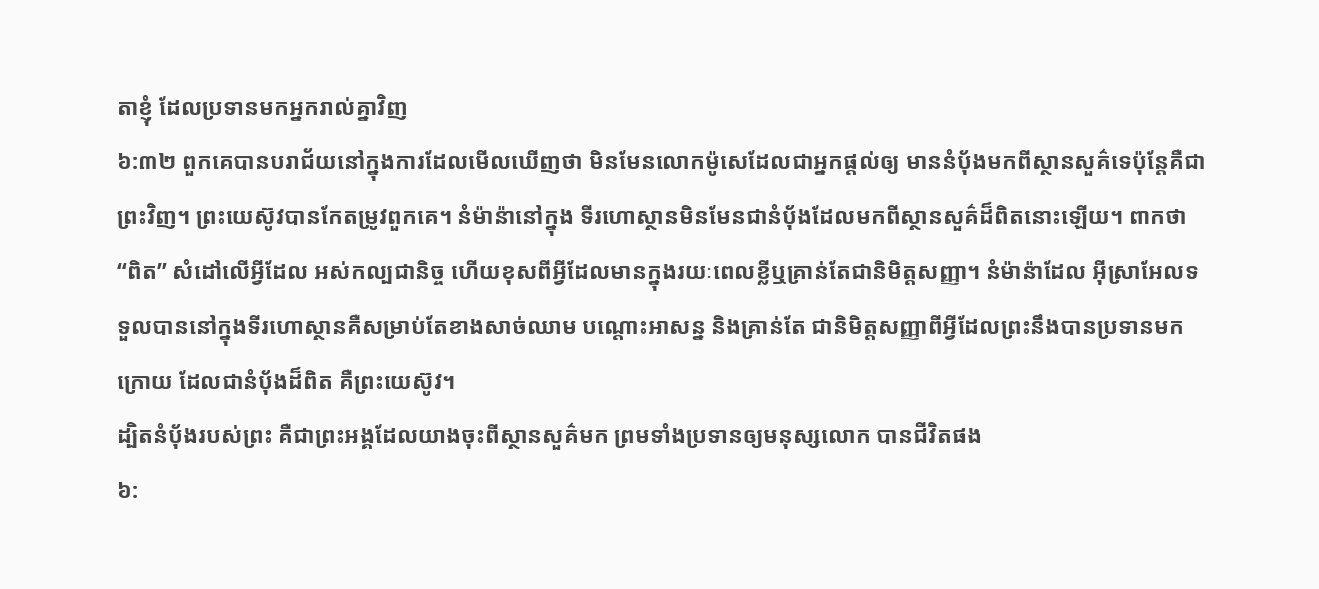តាខ្ញុំ ដែលប្រទានមកអ្នករាល់គ្នាវិញ
៦:៣២ ពួកគេបានបរាជ័យនៅក្នុងការដែលមើលឃើញថា មិនមែនលោកម៉ូសេដែលជាអ្នកផ្តល់ឲ្យ មាននំប៉័ងមកពីស្ថានសួគ៌ទេប៉ុន្តែគឺជាព្រះវិញ។ ព្រះយេស៊ូវបានកែតម្រូវពួកគេ។ នំម៉ាន៉ានៅក្នុង ទីរហោស្ថានមិនមែនជានំប៉័ងដែលមកពីស្ថានសួគ៌ដ៏ពិតនោះឡើយ។ ពាកថា “ពិត” សំដៅលើអ្វីដែល អស់កល្បជានិច្ច ហើយខុសពីអ្វីដែលមានក្នុងរយៈពេលខ្លីឬគ្រាន់តែជានិមិត្តសញ្ញា។ នំម៉ាន៉ាដែល អ៊ីស្រាអែលទទួលបាននៅក្នុងទីរហោស្ថានគឺសម្រាប់តែខាងសាច់ឈាម បណ្តោះអាសន្ន និងគ្រាន់តែ ជានិមិត្តសញ្ញាពីអ្វីដែលព្រះនឹងបានប្រទានមកក្រោយ ដែលជានំប៉័ងដ៏ពិត គឺព្រះយេស៊ូវ។
ដ្បិតនំបុ័ងរបស់ព្រះ គឺជាព្រះអង្គដែលយាងចុះពីស្ថានសួគ៌មក ព្រមទាំងប្រទានឲ្យមនុស្សលោក បានជីវិតផង
៦: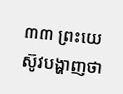៣៣ ព្រះយេស៊ូវបង្ហាញថា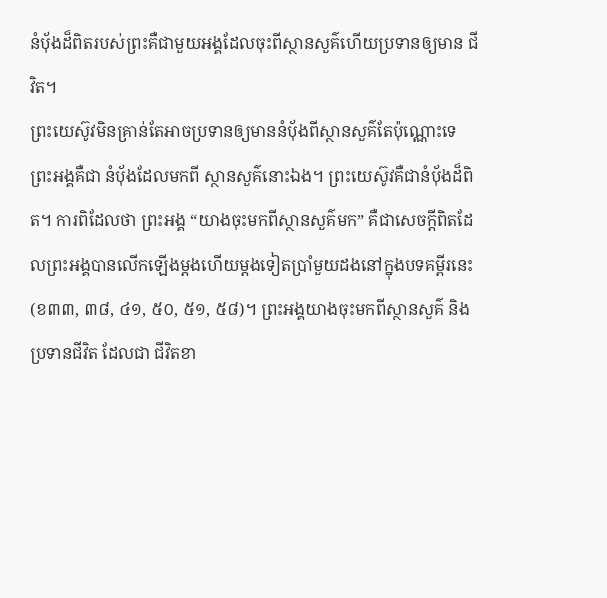នំប៉័ងដ៏ពិតរបស់ព្រះគឺជាមួយអង្គដែលចុះពីស្ថានសួគ៌ហើយប្រទានឲ្យមាន ជីវិត។
ព្រះយេស៊ូវមិនគ្រាន់តែអាចប្រទានឲ្យមាននំប៉័ងពីស្ថានសួគ៌តែប៉ុណ្ណោះទេ ព្រះអង្គគឺជា នំប៉័ងដែលមកពី ស្ថានសួគ៌នោះឯង។ ព្រះយេស៊ូវគឺជានំប៉័ងដ៏ពិត។ ការពិដែលថា ព្រះអង្គ “យាងចុះមកពីស្ថានសួគ៌មក” គឺជាសេចក្តីពិតដែលព្រះអង្គបានលើកឡើងម្តងហើយម្តងទៀតប្រាំមួយដងនៅក្នុងបទគម្ពីរនេះ (ខ៣៣, ៣៨, ៤១, ៥០, ៥១, ៥៨)។ ព្រះអង្គយាងចុះមកពីស្ថានសួគ៌ និងប្រទានជីវិត ដែលជា ជីវិតខា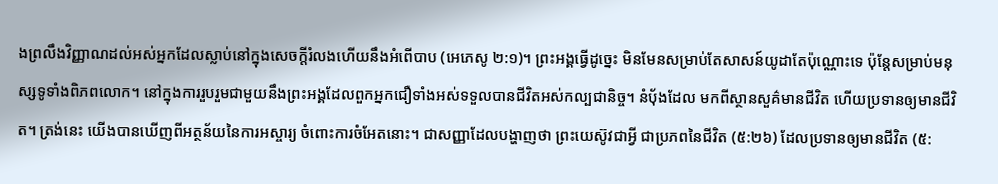ងព្រលឹងវិញ្ញាណដល់អស់អ្នកដែលស្លាប់នៅក្នុងសេចក្តីរំលងហើយនឹងអំពើបាប (អេភេសូ ២:១)។ ព្រះអង្គធ្វើដូច្នេះ មិនមែនសម្រាប់តែសាសន៍យូដាតែប៉ុណ្ណោះទេ ប៉ុន្តែសម្រាប់មនុស្សទូទាំងពិភពលោក។ នៅក្នុងការរួបរួមជាមួយនឹងព្រះអង្គដែលពួកអ្នកជឿទាំងអស់ទទួលបានជីវិតអស់កល្បជានិច្ច។ នំប៉័ងដែល មកពីស្ថានសួគ៌មានជីវិត ហើយប្រទានឲ្យមានជីវិត។ ត្រង់នេះ យើងបានឃើញពីអត្ថន័យនៃការអស្ចារ្យ ចំពោះការចំអែតនោះ។ ជាសញ្ញាដែលបង្ហាញថា ព្រះយេស៊ូវជាអ្វី ជាប្រភពនៃជីវិត (៥:២៦) ដែលប្រទានឲ្យមានជីវិត (៥: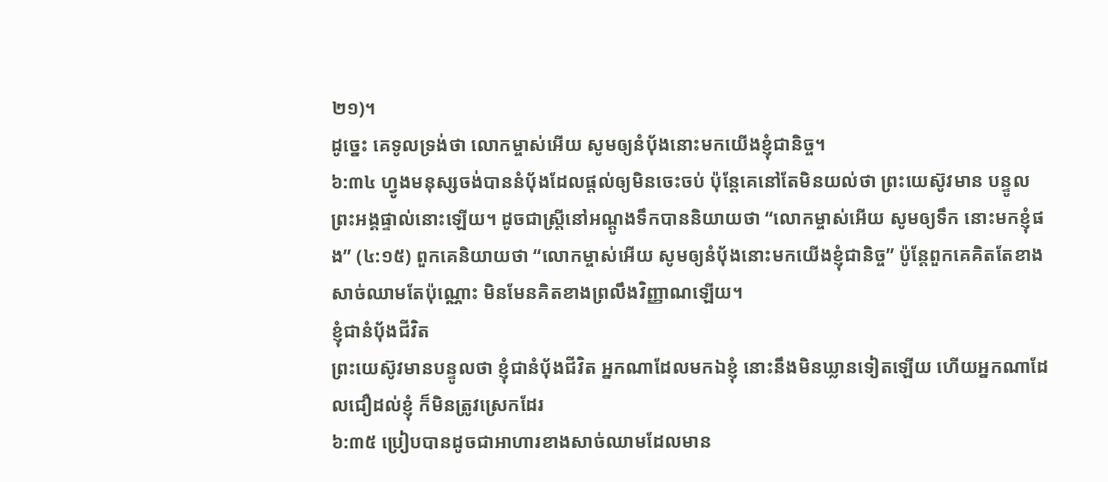២១)។
ដូច្នេះ គេទូលទ្រង់ថា លោកម្ចាស់អើយ សូមឲ្យនំបុ័ងនោះមកយើងខ្ញុំជានិច្ច។
៦:៣៤ ហ្វូងមនុស្សចង់បាននំប៉័ងដែលផ្តល់ឲ្យមិនចេះចប់ ប៉ុន្តែគេនៅតែមិនយល់ថា ព្រះយេស៊ូវមាន បន្ទូលព្រះអង្គផ្ទាល់នោះឡើយ។ ដូចជាស្រ្តីនៅអណ្តូងទឹកបាននិយាយថា “លោកម្ចាស់អើយ សូមឲ្យទឹក នោះមកខ្ញុំផង” (៤:១៥) ពួកគេនិយាយថា “លោកម្ចាស់អើយ សូមឲ្យនំប៉័ងនោះមកយើងខ្ញុំជានិច្ច” ប៉ូន្តែពួកគេគិតតែខាងសាច់ឈាមតែប៉ុណ្ណោះ មិនមែនគិតខាងព្រលឹងវិញ្ញាណឡើយ។
ខ្ញុំជានំប៉័ងជីវិត
ព្រះយេស៊ូវមានបន្ទូលថា ខ្ញុំជានំបុ័ងជីវិត អ្នកណាដែលមកឯខ្ញុំ នោះនឹងមិនឃ្លានទៀតឡើយ ហើយអ្នកណាដែលជឿដល់ខ្ញុំ ក៏មិនត្រូវស្រេកដែរ
៦:៣៥ ប្រៀបបានដូចជាអាហារខាងសាច់ឈាមដែលមាន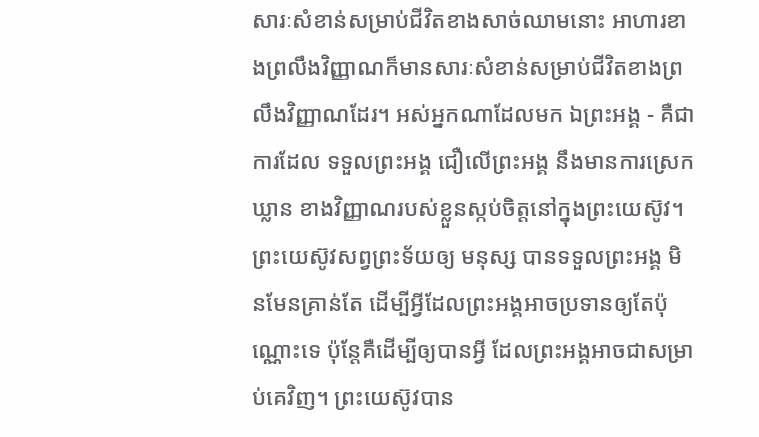សារៈសំខាន់សម្រាប់ជីវិតខាងសាច់ឈាមនោះ អាហារខាងព្រលឹងវិញ្ញាណក៏មានសារៈសំខាន់សម្រាប់ជីវិតខាងព្រលឹងវិញ្ញាណដែរ។ អស់អ្នកណាដែលមក ឯព្រះអង្គ - គឺជាការដែល ទទួលព្រះអង្គ ជឿលើព្រះអង្គ នឹងមានការស្រេកឃ្លាន ខាងវិញ្ញាណរបស់ខ្លួនស្កប់ចិត្តនៅក្នុងព្រះយេស៊ូវ។ ព្រះយេស៊ូវសព្វព្រះទ័យឲ្យ មនុស្ស បានទទួលព្រះអង្គ មិនមែនគ្រាន់តែ ដើម្បីអ្វីដែលព្រះអង្គអាចប្រទានឲ្យតែប៉ុណ្ណោះទេ ប៉ុន្តែគឺដើម្បីឲ្យបានអ្វី ដែលព្រះអង្គអាចជាសម្រាប់គេវិញ។ ព្រះយេស៊ូវបាន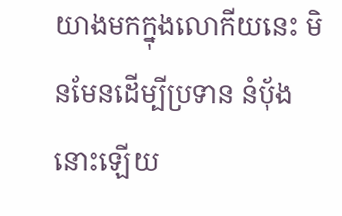យាងមកក្នុងលោកីយនេះ មិនមែនដើម្បីប្រទាន នំប៉័ងនោះឡើយ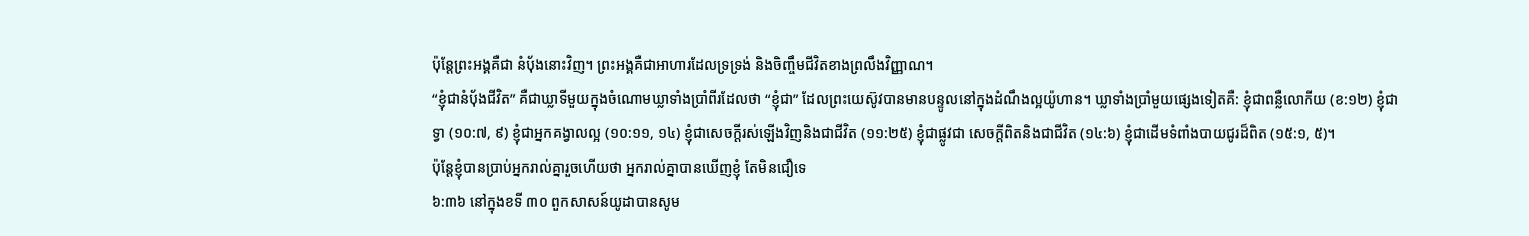ប៉ុន្តែព្រះអង្គគឺជា នំប៉័ងនោះវិញ។ ព្រះអង្គគឺជាអាហារដែលទ្រទ្រង់ និងចិញ្ចឹមជីវិតខាងព្រលឹងវិញ្ញាណ។
“ខ្ញុំជានំប៉័ងជីវិត” គឺជាឃ្លាទីមួយក្នុងចំណោមឃ្លាទាំងប្រាំពីរដែលថា “ខ្ញុំជា” ដែលព្រះយេស៊ូវបានមានបន្ទូលនៅក្នុងដំណឹងល្អយ៉ូហាន។ ឃ្លាទាំងប្រាំមួយផ្សេងទៀតគឺ: ខ្ញុំជាពន្លឺលោកីយ (ខ:១២) ខ្ញុំជាទ្វា (១០:៧, ៩) ខ្ញុំជាអ្នកគង្វាលល្អ (១០:១១, ១៤) ខ្ញុំជាសេចក្តីរស់ឡើងវិញនិងជាជីវិត (១១:២៥) ខ្ញុំជាផ្លូវជា សេចក្តីពិតនិងជាជីវិត (១៤:៦) ខ្ញុំជាដើមទំពាំងបាយជូរដ៏ពិត (១៥:១, ៥)។
ប៉ុន្តែខ្ញុំបានប្រាប់អ្នករាល់គ្នារួចហើយថា អ្នករាល់គ្នាបានឃើញខ្ញុំ តែមិនជឿទេ
៦:៣៦ នៅក្នុងខទី ៣០ ពួកសាសន៍យូដាបានសូម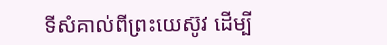ទីសំគាល់ពីព្រះយេស៊ូវ ដើម្បី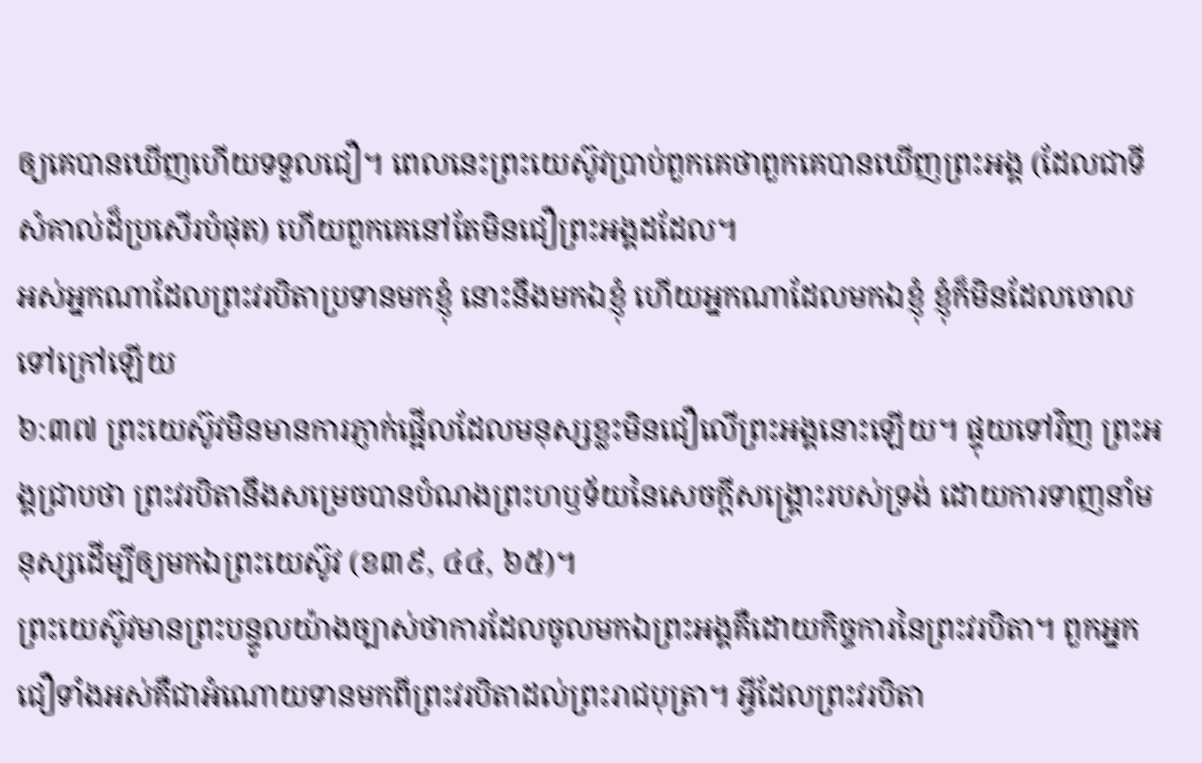ឲ្យគេបានឃើញហើយទទួលជឿ។ ពេលនេះព្រះយេស៊ូវប្រាប់ពួកគេថាពួកគេបានឃើញព្រះអង្គ (ដែលជាទីសំគាល់ដ៏ប្រសើរបំផុត) ហើយពួកគេនៅតែមិនជឿព្រះអង្គដដែល។
អស់អ្នកណាដែលព្រះវរបិតាប្រទានមកខ្ញុំ នោះនឹងមកឯខ្ញុំ ហើយអ្នកណាដែលមកឯខ្ញុំ ខ្ញុំក៏មិនដែលចោលទៅក្រៅឡើយ
៦:៣៧ ព្រះយេស៊ូវមិនមានការភ្ញាក់ផ្អើលដែលមនុស្សខ្លះមិនជឿលើព្រះអង្គនោះឡើយ។ ផ្ទុយទៅវិញ ព្រះអង្គជ្រាបថា ព្រះវរបិតានឹងសម្រេចបានបំណងព្រះហឫទ័យនៃសេចក្តីសង្រ្គោះរបស់ទ្រង់ ដោយការទាញនាំមនុស្សដើម្បីឲ្យមកឯព្រះយេស៊ូវ (ខ៣៩, ៤៤, ៦៥)។
ព្រះយេស៊ូវមានព្រះបន្ទូលយ៉ាងច្បាស់ថាការដែលចូលមកឯព្រះអង្គគឺដោយកិច្ចការនៃព្រះវរបិតា។ ពួកអ្នកជឿទាំងអស់គឺជាអំណោយទានមកពីព្រះវរបិតាដល់ព្រះរាជបុត្រា។ អ្វីដែលព្រះវរបិតា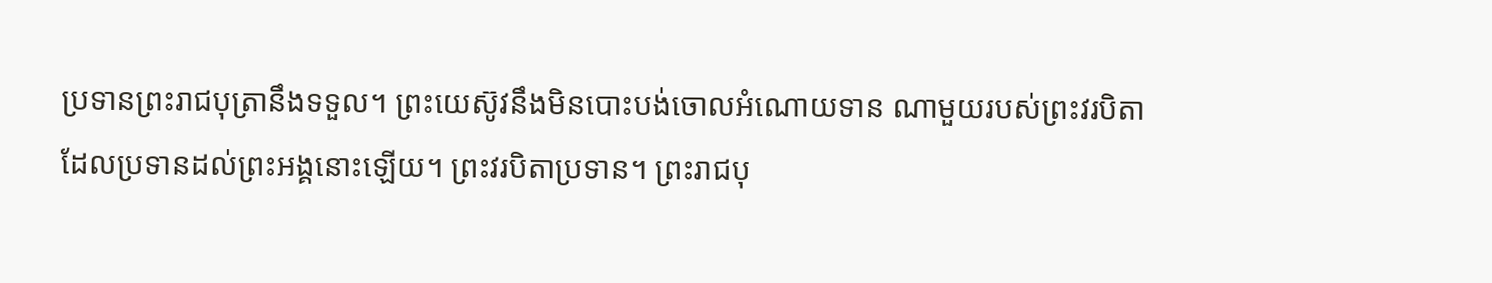ប្រទានព្រះរាជបុត្រានឹងទទួល។ ព្រះយេស៊ូវនឹងមិនបោះបង់ចោលអំណោយទាន ណាមួយរបស់ព្រះវរបិតា ដែលប្រទានដល់ព្រះអង្គនោះឡើយ។ ព្រះវរបិតាប្រទាន។ ព្រះរាជបុ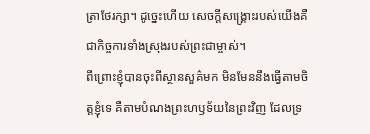ត្រាថែរក្សា។ ដូច្នេះហើយ សេចក្តីសង្រ្គោះរបស់យើងគឺជាកិច្ចការទាំងស្រុងរបស់ព្រះជាម្ចាស់។
ពីព្រោះខ្ញុំបានចុះពីស្ថានសួគ៌មក មិនមែននឹងធ្វើតាមចិត្តខ្ញុំទេ គឺតាមបំណងព្រះហឫទ័យនៃព្រះវិញ ដែលទ្រ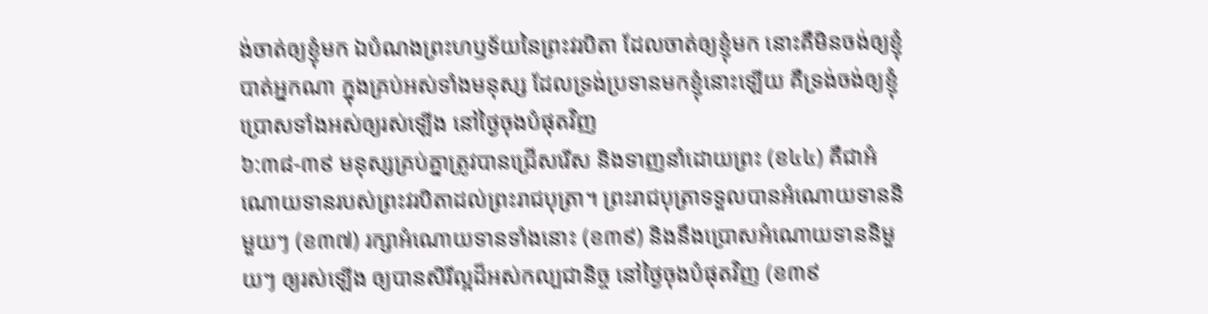ង់ចាត់ឲ្យខ្ញុំមក ឯបំណងព្រះហឫទ័យនៃព្រះវរបិតា ដែលចាត់ឲ្យខ្ញុំមក នោះគឺមិនចង់ឲ្យខ្ញុំបាត់អ្នកណា ក្នុងគ្រប់អស់ទាំងមនុស្ស ដែលទ្រង់ប្រទានមកខ្ញុំនោះឡើយ គឺទ្រង់ចង់ឲ្យខ្ញុំប្រោសទាំងអស់ឲ្យរស់ឡើង នៅថ្ងៃចុងបំផុតវិញ
៦:៣៨-៣៩ មនុស្សគ្រប់គ្នាត្រូវបានជ្រើសរើស និងទាញនាំដោយព្រះ (ខ៤៤) គឺជាអំណោយទានរបស់ព្រះវរបិតាដល់ព្រះរាជបុត្រា។ ព្រះរាជបុត្រាទទួលបានអំណោយទាននិមួយៗ (ខ៣៧) រក្សាអំណោយទានទាំងនោះ (ខ៣៩) និងនឹងប្រោសអំណោយទាននិមួយៗ ឲ្យរស់ឡើង ឲ្យបានសិរីល្អដ៏អស់កល្បជានិច្ច នៅថ្ងៃចុងបំផុតវិញ (ខ៣៩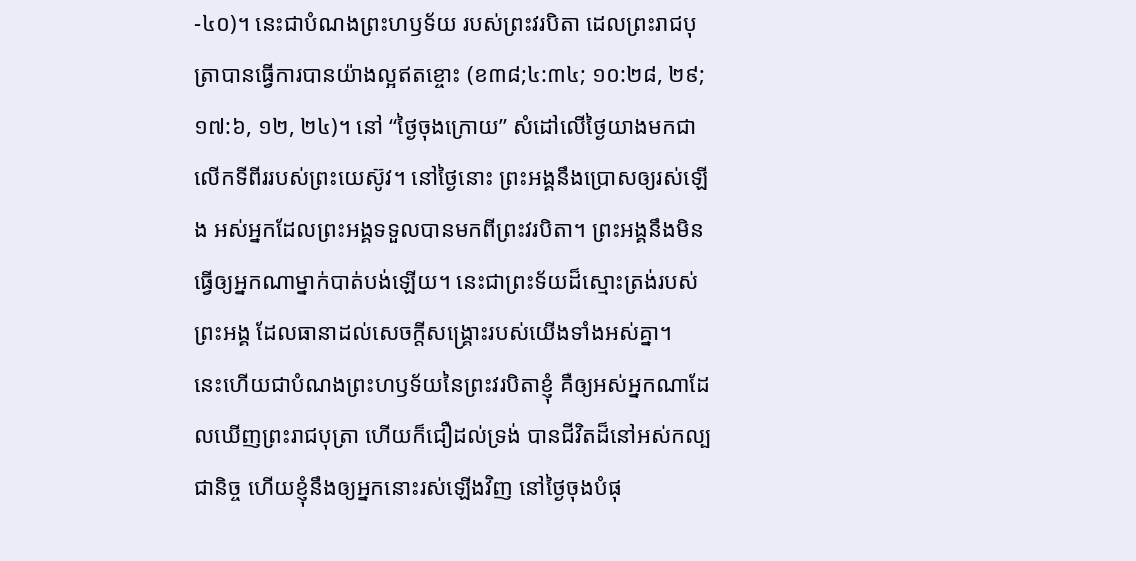-៤០)។ នេះជាបំណងព្រះហឫទ័យ របស់ព្រះវរបិតា ដេលព្រះរាជបុត្រាបានធ្វើការបានយ៉ាងល្អឥតខ្ចោះ (ខ៣៨;៤:៣៤; ១០:២៨, ២៩; ១៧:៦, ១២, ២៤)។ នៅ “ថ្ងៃចុងក្រោយ” សំដៅលើថ្ងៃយាងមកជាលើកទីពីររបស់ព្រះយេស៊ូវ។ នៅថ្ងៃនោះ ព្រះអង្គនឹងប្រោសឲ្យរស់ឡើង អស់អ្នកដែលព្រះអង្គទទួលបានមកពីព្រះវរបិតា។ ព្រះអង្គនឹងមិនធ្វើឲ្យអ្នកណាម្នាក់បាត់បង់ឡើយ។ នេះជាព្រះទ័យដ៏ស្មោះត្រង់របស់ព្រះអង្គ ដែលធានាដល់សេចក្តីសង្រ្គោះរបស់យើងទាំងអស់គ្នា។
នេះហើយជាបំណងព្រះហឫទ័យនៃព្រះវរបិតាខ្ញុំ គឺឲ្យអស់អ្នកណាដែលឃើញព្រះរាជបុត្រា ហើយក៏ជឿដល់ទ្រង់ បានជីវិតដ៏នៅអស់កល្បជានិច្ច ហើយខ្ញុំនឹងឲ្យអ្នកនោះរស់ឡើងវិញ នៅថ្ងៃចុងបំផុ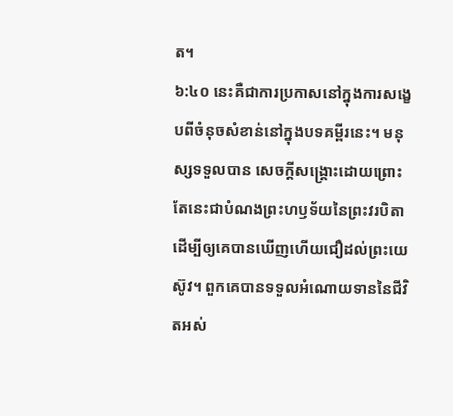ត។
៦:៤០ នេះគឺជាការប្រកាសនៅក្នុងការសង្ខេបពីចំនុចសំខាន់នៅក្នុងបទគម្ពីរនេះ។ មនុស្សទទួលបាន សេចក្តីសង្រ្គោះដោយព្រោះតែនេះជាបំណងព្រះហឫទ័យនៃព្រះវរបិតាដើម្បីឲ្យគេបានឃើញហើយជឿដល់ព្រះយេស៊ូវ។ ពួកគេបានទទួលអំណោយទាននៃជីវិតអស់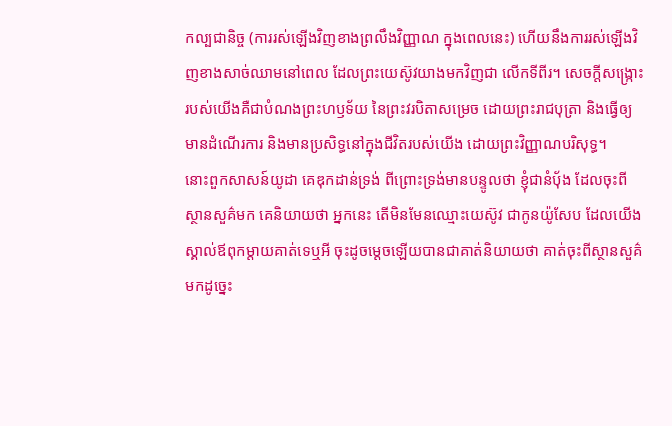កល្បជានិច្ច (ការរស់ឡើងវិញខាងព្រលឹងវិញ្ញាណ ក្នុងពេលនេះ) ហើយនឹងការរស់ឡើងវិញខាងសាច់ឈាមនៅពេល ដែលព្រះយេស៊ូវយាងមកវិញជា លើកទីពីរ។ សេចក្តីសង្រ្កោះរបស់យើងគឺជាបំណងព្រះហឫទ័យ នៃព្រះវរបិតាសម្រេច ដោយព្រះរាជបុត្រា និងធ្វើឲ្យមានដំណើរការ និងមានប្រសិទ្ធនៅក្នុងជីវិតរបស់យើង ដោយព្រះវិញ្ញាណបរិសុទ្ធ។
នោះពួកសាសន៍យូដា គេឌុកដាន់ទ្រង់ ពីព្រោះទ្រង់មានបន្ទូលថា ខ្ញុំជានំបុ័ង ដែលចុះពីស្ថានសួគ៌មក គេនិយាយថា អ្នកនេះ តើមិនមែនឈ្មោះយេស៊ូវ ជាកូនយ៉ូសែប ដែលយើងស្គាល់ឪពុកម្តាយគាត់ទេឬអី ចុះដូចម្តេចឡើយបានជាគាត់និយាយថា គាត់ចុះពីស្ថានសួគ៌មកដូច្នេះ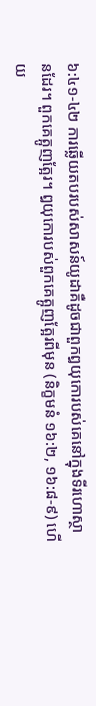៦:៤១-៤២ ការឆ្លើយតបរបស់សាសន៍យូដាគឺដូចជាពួកឰយុកោរបស់គេនៅក្នុងទីរហោស្ថានដែរ។ ពួកគេត្អូញត្អែរ។ ឰយុកោរបស់ពួកគេត្អូញត្អែរពីមុន (និក្ខមនំ ១៦:២, ១៦:៨-៩) ហើយ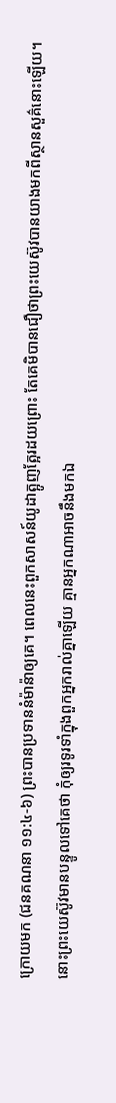ក្រោយមក (ជនគណនា ១១:៤-៦) ព្រះបានប្រទាននំម៉ាន៉ាឲ្យគេ។ ពេលនេះពួកសាសន៍យូដាត្អូញត្អែរដយព្រោះ តែគេមិបានជឿថាព្រះយេស៊ូវបានយាងមកពីស្ថានសួគ៌នោះឡើយ។
នោះព្រះយេស៊ូវមានបន្ទូលទៅគេថា កុំឲ្យរទូរទាំក្នុងពួកអ្នករាល់គ្នាឡើយ គ្មានអ្នកណាអាចនឹងមកឯ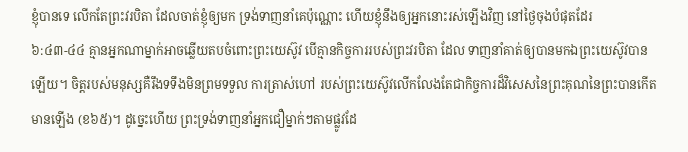ខ្ញុំបានទេ លើកតែព្រះវរបិតា ដែលចាត់ខ្ញុំឲ្យមក ទ្រង់ទាញនាំគេប៉ុណ្ណោះ ហើយខ្ញុំនឹងឲ្យអ្នកនោះរស់ឡើងវិញ នៅថ្ងៃចុងបំផុតដែរ
៦:៤៣-៤៤ គ្មានអ្នកណាម្នាក់អាចឆ្លើយតបចំពោះព្រះយេស៊ូវ បើគ្មានកិច្ចការរបស់ព្រះវរបិតា ដែល ទាញនាំគាត់ឲ្យបានមកឯព្រះយេស៊ូវបានឡើយ។ ចិត្តរបស់មនុស្សគឺរឹងទទឹងមិនព្រមទទួល ការត្រាស់ហៅ របស់ព្រះយេស៊ូវលើកលែងតែជាកិច្ចការដ៏វិសេសនៃព្រះគុណនៃព្រះបានកើតមានឡើង (ខ៦៥)។ ដូច្នេះហើយ ព្រះទ្រង់ទាញនាំអ្នកជឿម្នាក់ៗតាមផ្លូវដែ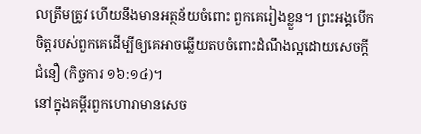លត្រឹមត្រូវ ហើយនឹងមានអត្ថន័យចំពោះ ពួកគេរៀងខ្លួន។ ព្រះអង្គបើកចិត្តរបស់ពួកគេដើម្បីឲ្យគេអាចឆ្លើយតបចំពោះដំណឹងល្អដោយសេចក្តីជំនឿ (កិច្ចការ ១៦:១៤)។
នៅក្នុងគម្ពីរពួកហោរាមានសេច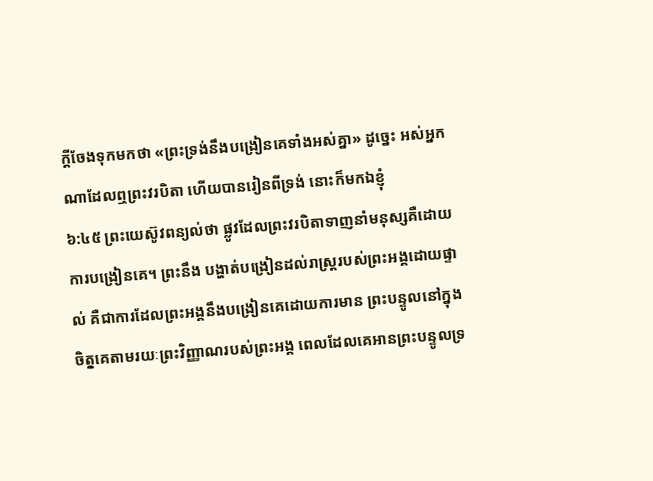ក្ដីចែងទុកមកថា «ព្រះទ្រង់នឹងបង្រៀនគេទាំងអស់គ្នា» ដូច្នេះ អស់អ្នកណាដែលឮព្រះវរបិតា ហើយបានរៀនពីទ្រង់ នោះក៏មកឯខ្ញុំ
៦:៤៥ ព្រះយេស៊ូវពន្យល់ថា ផ្លូវដែលព្រះវរបិតាទាញនាំមនុស្សគឺដោយការបង្រៀនគេ។ ព្រះនឹង បង្ហាត់បង្រៀនដល់រាស្រ្តរបស់ព្រះអង្គដោយផ្ទាល់ គឺជាការដែលព្រះអង្គនឹងបង្រៀនគេដោយការមាន ព្រះបន្ទូលនៅក្នុងចិតុ្តគេតាមរយៈព្រះវិញ្ញាណរបស់ព្រះអង្គ ពេលដែលគេអានព្រះបន្ទូលទ្រ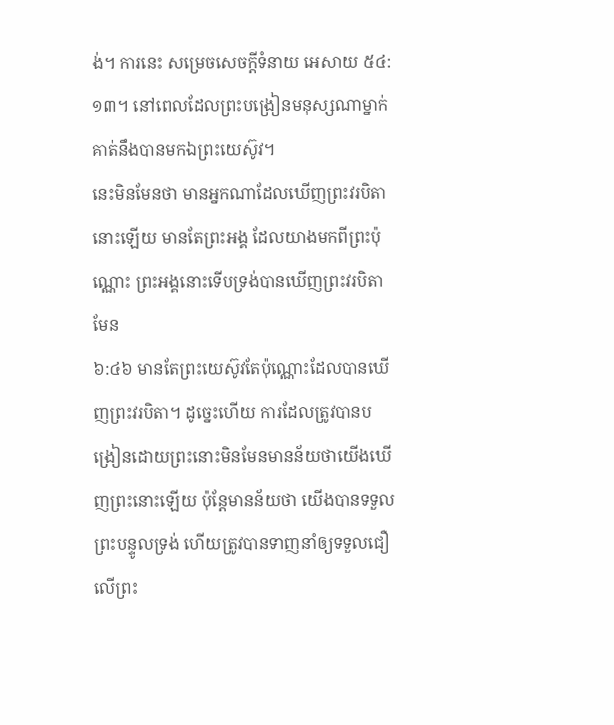ង់។ ការនេះ សម្រេចសេចក្តីទំនាយ អេសាយ ៥៤:១៣។ នៅពេលដែលព្រះបង្រៀនមនុស្សណាម្នាក់ គាត់នឹងបានមកឯព្រះយេស៊ូវ។
នេះមិនមែនថា មានអ្នកណាដែលឃើញព្រះវរបិតានោះឡើយ មានតែព្រះអង្គ ដែលយាងមកពីព្រះប៉ុណ្ណោះ ព្រះអង្គនោះទើបទ្រង់បានឃើញព្រះវរបិតាមែន
៦:៤៦ មានតែព្រះយេស៊ូវតែប៉ុណ្ណោះដែលបានឃើញព្រះវរបិតា។ ដូច្នេះហើយ ការដែលត្រូវបានបង្រៀនដោយព្រះនោះមិនមែនមានន័យថាយើងឃើញព្រះនោះឡើយ ប៉ុន្តែមានន័យថា យើងបានទទួលព្រះបន្ទូលទ្រង់ ហើយត្រូវបានទាញនាំឲ្យទទួលជឿលើព្រះ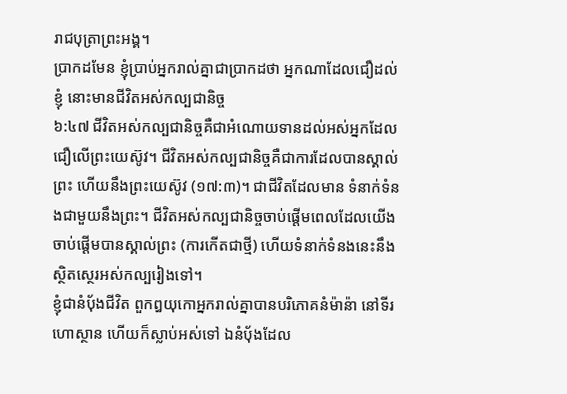រាជបុត្រាព្រះអង្គ។
ប្រាកដមែន ខ្ញុំប្រាប់អ្នករាល់គ្នាជាប្រាកដថា អ្នកណាដែលជឿដល់ខ្ញុំ នោះមានជីវិតអស់កល្បជានិច្ច
៦:៤៧ ជីវិតអស់កល្បជានិច្ចគឺជាអំណោយទានដល់អស់អ្នកដែលជឿលើព្រះយេស៊ូវ។ ជីវិតអស់កល្បជានិច្ចគឺជាការដែលបានស្គាល់ព្រះ ហើយនឹងព្រះយេស៊ូវ (១៧:៣)។ ជាជីវិតដែលមាន ទំនាក់ទំនងជាមួយនឹងព្រះ។ ជីវិតអស់កល្បជានិច្ចចាប់ផ្តើមពេលដែលយើងចាប់ផ្តើមបានស្គាល់ព្រះ (ការកើតជាថ្មី) ហើយទំនាក់ទំនងនេះនឹងស្ថិតស្ថេរអស់កល្បរៀងទៅ។
ខ្ញុំជានំបុ័ងជីវិត ពួកឰយុកោអ្នករាល់គ្នាបានបរិភោគនំម៉ាន៉ា នៅទីរហោស្ថាន ហើយក៏ស្លាប់អស់ទៅ ឯនំបុ័ងដែល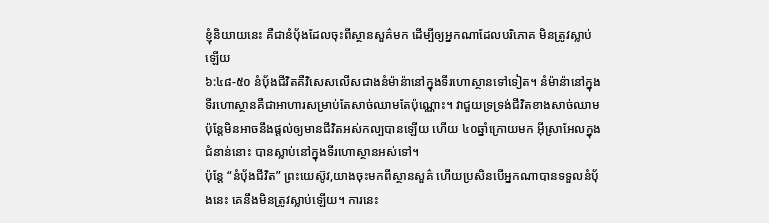ខ្ញុំនិយាយនេះ គឺជានំបុ័ងដែលចុះពីស្ថានសួគ៌មក ដើម្បីឲ្យអ្នកណាដែលបរិភោគ មិនត្រូវស្លាប់ឡើយ
៦:៤៨-៥០ នំប៉័ងជីវិតគឺវិសេសលើសជាងនំម៉ាន៉ានៅក្នុងទីរហោស្ថានទៅទៀត។ នំម៉ាន៉ានៅក្នុងទីរហោស្ថានគឺជាអាហារសម្រាប់តែសាច់ឈាមតែប៉ុណ្ណោះ។ វាជួយទ្រទ្រង់ជីវិតខាងសាច់ឈាម ប៉ុន្តែមិនអាចនឹងផ្តល់ឲ្យមានជីវិតអស់កល្បបានឡើយ ហើយ ៤០ឆ្នាំក្រោយមក អ៊ីស្រាអែលក្នុងជំនាន់នោះ បានស្លាប់នៅក្នុងទីរហោស្ថានអស់ទៅ។
ប៉ុន្តែ “នំប៉័ងជីវិត” ព្រះយេស៊ូវ,យាងចុះមកពីស្ថានសួគ៌ ហើយប្រសិនបើអ្នកណាបានទទួលនំប៉័ងនេះ គេនឹងមិនត្រូវស្លាប់ឡើយ។ ការនេះ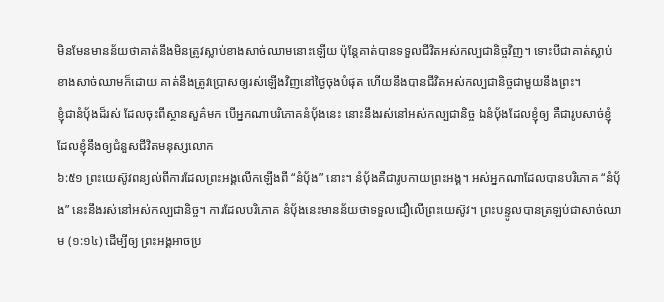មិនមែនមានន័យថាគាត់នឹងមិនត្រូវស្លាប់ខាងសាច់ឈាមនោះឡើយ ប៉ុន្តែគាត់បានទទួលជីវិតអស់កល្បជានិច្ចវិញ។ ទោះបីជាគាត់ស្លាប់ខាងសាច់ឈាមក៏ដោយ គាត់នឹងត្រូវប្រោសឲ្យរស់ឡើងវិញនៅថ្ងៃចុងបំផុត ហើយនឹងបានជីវិតអស់កល្បជានិច្ចជាមួយនឹងព្រះ។
ខ្ញុំជានំបុ័ងដ៏រស់ ដែលចុះពីស្ថានសួគ៌មក បើអ្នកណាបរិភោគនំបុ័ងនេះ នោះនឹងរស់នៅអស់កល្បជានិច្ច ឯនំបុ័ងដែលខ្ញុំឲ្យ គឺជារូបសាច់ខ្ញុំ ដែលខ្ញុំនឹងឲ្យជំនួសជីវិតមនុស្សលោក
៦:៥១ ព្រះយេស៊ូវពន្យល់ពីការដែលព្រះអង្គលើកឡើងពី “នំប៉័ង” នោះ។ នំប៉័ងគឺជារូបកាយព្រះអង្គ។ អស់អ្នកណាដែលបានបរិភោគ “នំប៉័ង” នេះនឹងរស់នៅអស់កល្បជានិច្ច។ ការដែលបរិភោគ នំប៉័ងនេះមានន័យថាទទួលជឿលើព្រះយេស៊ូវ។ ព្រះបន្ទូលបានត្រឡប់ជាសាច់ឈាម (១:១៤) ដើម្បីឲ្យ ព្រះអង្គអាចប្រ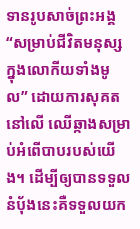ទានរូបសាច់ព្រះអង្គ “សម្រាប់ជីវិតមនុស្សក្នុងលោកីយទាំងមូល” ដោយការសុគត នៅលើ ឈើឆ្កាងសម្រាប់អំពើបាបរបស់យើង។ ដើម្បីឲ្យបានទទួលនំប៉័ងនេះគឺទទួលយក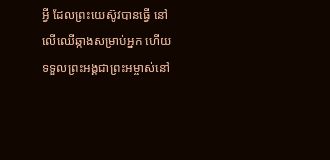អ្វី ដែលព្រះយេស៊ូវបានធ្វើ នៅលើឈើឆ្កាងសម្រាប់អ្នក ហើយទទួលព្រះអង្គជាព្រះអម្ចាស់នៅ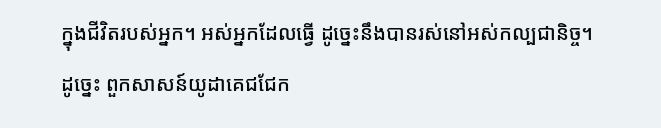ក្នុងជីវិតរបស់អ្នក។ អស់អ្នកដែលធ្វើ ដូច្នេះនឹងបានរស់នៅអស់កល្បជានិច្ច។
ដូច្នេះ ពួកសាសន៍យូដាគេជជែក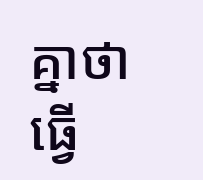គ្នាថា ធ្វើ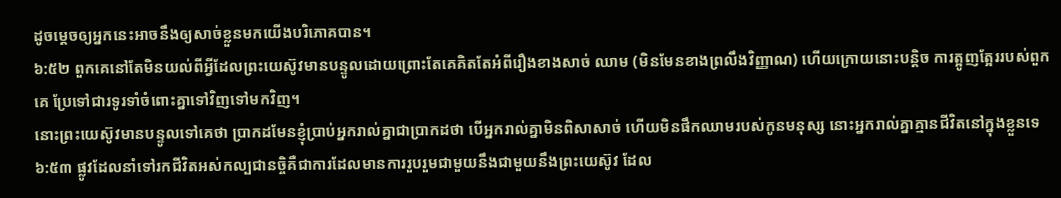ដូចម្តេចឲ្យអ្នកនេះអាចនឹងឲ្យសាច់ខ្លួនមកយើងបរិភោគបាន។
៦:៥២ ពួកគេនៅតែមិនយល់ពីអ្វីដែលព្រះយេស៊ូវមានបន្ទូលដោយព្រោះតែគេគិតតែអំពីរឿងខាងសាច់ ឈាម (មិនមែនខាងព្រលឹងវិញ្ញាណ) ហើយក្រោយនោះបន្តិច ការត្អូញត្អែររបស់ពួកគេ ប្រែទៅជារទូរទាំចំពោះគ្នាទៅវិញទៅមកវិញ។
នោះព្រះយេស៊ូវមានបន្ទូលទៅគេថា ប្រាកដមែនខ្ញុំប្រាប់អ្នករាល់គ្នាជាប្រាកដថា បើអ្នករាល់គ្នាមិនពិសាសាច់ ហើយមិនផឹកឈាមរបស់កូនមនុស្ស នោះអ្នករាល់គ្នាគ្មានជីវិតនៅក្នុងខ្លួនទេ
៦:៥៣ ផ្លូវដែលនាំទៅរកជីវិតអស់កល្បជានចិ្ចគឺជាការដែលមានការរួបរួមជាមួយនឹងជាមួយនឹងព្រះយេស៊ូវ ដែល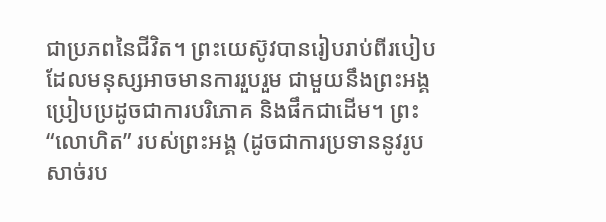ជាប្រភពនៃជីវិត។ ព្រះយេស៊ូវបានរៀបរាប់ពីរបៀបដែលមនុស្សអាចមានការរួបរួម ជាមួយនឹងព្រះអង្គប្រៀបប្រដូចជាការបរិភោគ និងផឹកជាដើម។ ព្រះ “លោហិត” របស់ព្រះអង្គ (ដូចជាការប្រទាននូវរូបសាច់រប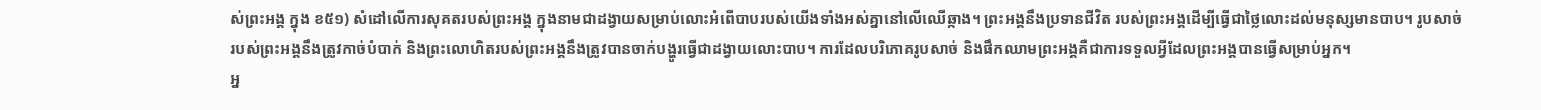ស់ព្រះអង្គ ក្នុង ខ៥១) សំដៅលើការសុគតរបស់ព្រះអង្គ ក្នុងនាមជាដង្វាយសម្រាប់លោះអំពើបាបរបស់យើងទាំងអស់គ្នានៅលើឈើឆ្កាង។ ព្រះអង្គនឹងប្រទានជីវិត របស់ព្រះអង្គដើម្បីធ្វើជាថ្លៃលោះដល់មនុស្សមានបាប។ រូបសាច់របស់ព្រះអង្គនឹងត្រូវកាច់បំបាក់ និងព្រះលោហិតរបស់ព្រះអង្គនឹងត្រូវបានចាក់បង្ហូរធ្វើជាដង្វាយលោះបាប។ ការដែលបរិភោគរូបសាច់ និងផឹកឈាមព្រះអង្គគឺជាការទទួលអ្វីដែលព្រះអង្គបានធ្វើសម្រាប់អ្នក។
អ្ន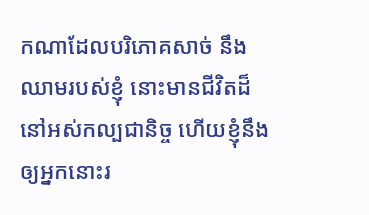កណាដែលបរិភោគសាច់ នឹងឈាមរបស់ខ្ញុំ នោះមានជីវិតដ៏នៅអស់កល្បជានិច្ច ហើយខ្ញុំនឹងឲ្យអ្នកនោះរ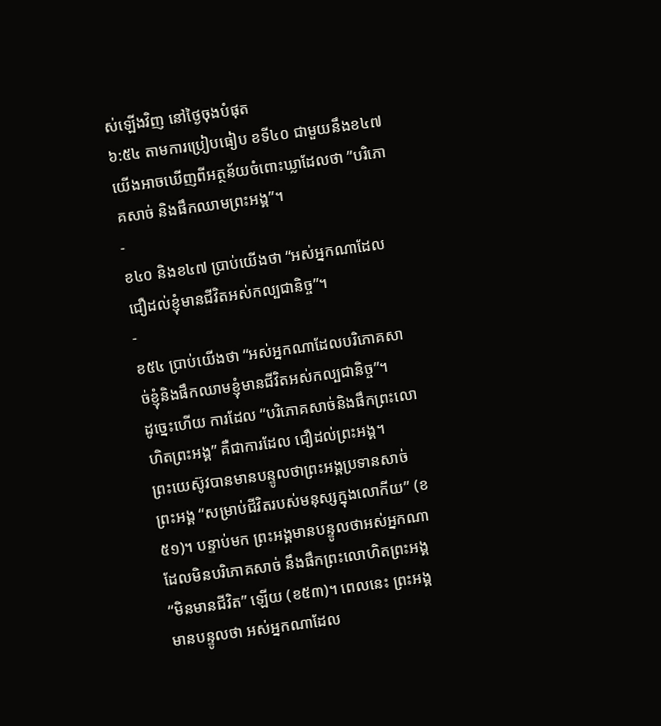ស់ឡើងវិញ នៅថ្ងៃចុងបំផុត
៦:៥៤ តាមការប្រៀបធៀប ខទី៤០ ជាមួយនឹងខ៤៧ យើងអាចឃើញពីអត្ថន័យចំពោះឃ្លាដែលថា ”បរិភោគសាច់ និងផឹកឈាមព្រះអង្គ”។
-
ខ៤០ និងខ៤៧ ប្រាប់យើងថា “អស់អ្នកណាដែលជឿដល់ខ្ញុំមានជីវិតអស់កល្បជានិច្ច”។
-
ខ៥៤ ប្រាប់យើងថា “អស់អ្នកណាដែលបរិភោគសាច់ខ្ញុំនិងផឹកឈាមខ្ញុំមានជីវិតអស់កល្បជានិច្ច”។
ដូច្នេះហើយ ការដែល “បរិភោគសាច់និងផឹកព្រះលោហិតព្រះអង្គ” គឺជាការដែល ជឿដល់ព្រះអង្គ។
ព្រះយេស៊ូវបានមានបន្ទូលថាព្រះអង្គប្រទានសាច់ព្រះអង្គ “សម្រាប់ជីវិតរបស់មនុស្សក្នុងលោកីយ” (ខ៥១)។ បន្ទាប់មក ព្រះអង្គមានបន្ទូលថាអស់អ្នកណាដែលមិនបរិភោគសាច់ នឹងផឹកព្រះលោហិតព្រះអង្គ “មិនមានជីវិត” ឡើយ (ខ៥៣)។ ពេលនេះ ព្រះអង្គមានបន្ទូលថា អស់អ្នកណាដែល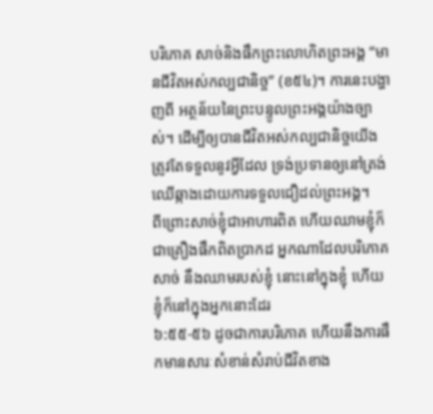បរិភោគ សាច់និងផឹកព្រះលោហិតព្រះអង្គ “មានជីវិតអស់កល្បជានិច្ច” (ខ៥៤)។ ការនេះបង្ហាញពី អត្ថន័យនៃព្រះបន្ទូលព្រះអង្គយ៉ាងច្បាស់។ ដើម្បីឲ្យបានជីវិតអស់កល្បជានិច្ចយើងត្រូវតែទទួលនូវអ្វីដែល ទ្រង់ប្រទានឲ្យនៅត្រង់ឈើឆ្កាងដោយការទទួលជឿដល់ព្រះអង្គ។
ពីព្រោះសាច់ខ្ញុំជាអាហារពិត ហើយឈាមខ្ញុំក៏ជាគ្រឿងផឹកពិតប្រាកដ អ្នកណាដែលបរិភោគសាច់ នឹងឈាមរបស់ខ្ញុំ នោះនៅក្នុងខ្ញុំ ហើយខ្ញុំក៏នៅក្នុងអ្នកនោះដែរ
៦:៥៥-៥៦ ដូចជាការបរិភោគ ហើយនឹងការផឹកមានសារៈសំខាន់សំរាប់ជីវិតខាង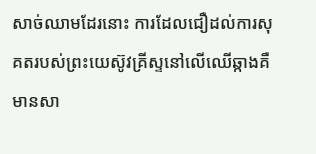សាច់ឈាមដែរនោះ ការដែលជឿដល់ការសុគតរបស់ព្រះយេស៊ូវគ្រីស្ទនៅលើឈើឆ្កាងគឺមានសា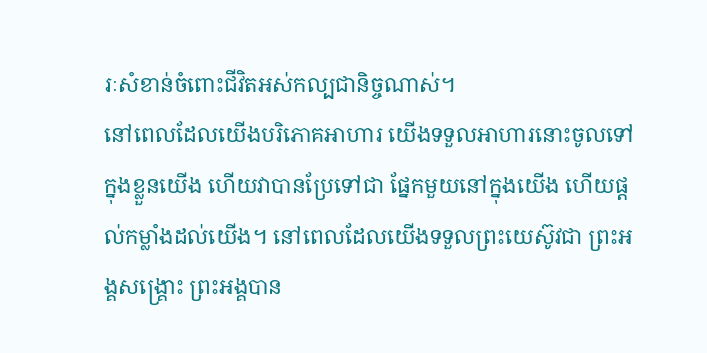រៈសំខាន់ចំពោះជីវិតអស់កល្បជានិច្ចណាស់។
នៅពេលដែលយើងបរិភោគអាហារ យើងទទួលអាហារនោះចូលទៅក្នុងខ្លួនយើង ហើយវាបានប្រែទៅជា ផ្នែកមួយនៅក្នុងយើង ហើយផ្តល់កម្លាំងដល់យើង។ នៅពេលដែលយើងទទួលព្រះយេស៊ូវជា ព្រះអង្គសង្រ្គោះ ព្រះអង្គបាន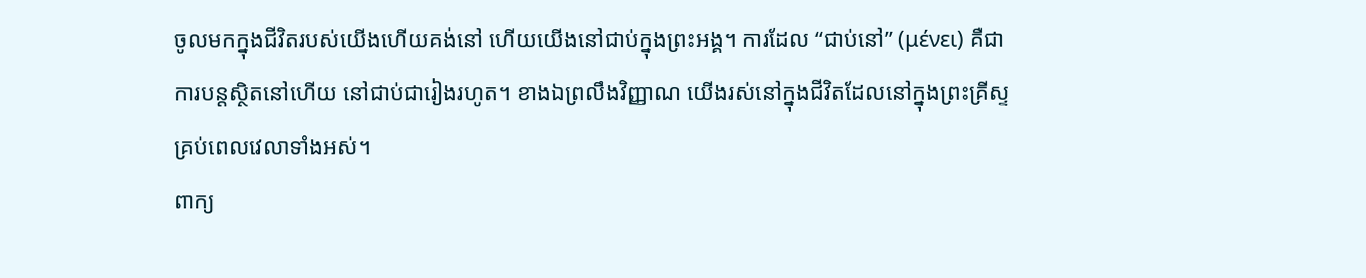ចូលមកក្នុងជីវិតរបស់យើងហើយគង់នៅ ហើយយើងនៅជាប់ក្នុងព្រះអង្គ។ ការដែល “ជាប់នៅ” (μένει) គឺជាការបន្តស្ថិតនៅហើយ នៅជាប់ជារៀងរហូត។ ខាងឯព្រលឹងវិញ្ញាណ យើងរស់នៅក្នុងជីវិតដែលនៅក្នុងព្រះគ្រីស្ទគ្រប់ពេលវេលាទាំងអស់។
ពាក្យ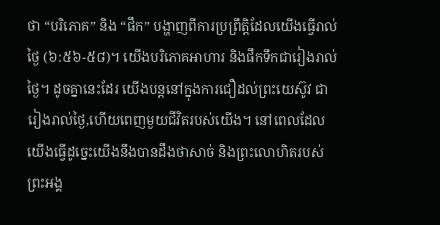ថា “បរិភោគ” និង “ផឹក” បង្ហាញពីការប្រព្រឹត្តិដែលយើងធ្វើរាល់ថ្ងៃ (៦:៥៦-៥៨)។ យើងបរិភោគអាហារ និងផឹកទឹកជារៀងរាល់ថ្ងៃ។ ដូចគ្នានេះដែរ យើងបន្តនៅក្នុងការជឿដល់ព្រះយេស៊ូវ ជារៀងរាល់ថ្ងៃ,ហើយពេញមួយជីវិតរបស់យើង។ នៅពេលដែលយើងធ្វើដូច្នេះយើងនឹងបានដឹងថាសាច់ និងព្រះលោហិតរបស់ព្រះអង្គ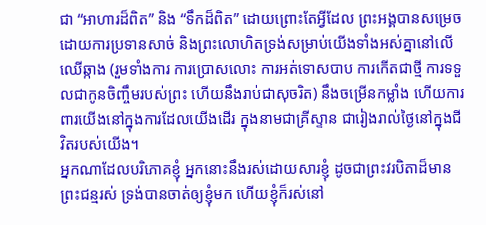ជា “អាហារដ៏ពិត” និង “ទឹកដ៏ពិត” ដោយព្រោះតែអ្វីដែល ព្រះអង្គបានសម្រេច ដោយការប្រទានសាច់ និងព្រះលោហិតទ្រង់សម្រាប់យើងទាំងអស់គ្នានៅលើឈើឆ្កាង (រួមទាំងការ ការប្រោសលោះ ការអត់ទោសបាប ការកើតជាថ្មី ការទទួលជាកូនចិញ្ចឹមរបស់ព្រះ ហើយនឹងរាប់ជាសុចរិត) នឹងចម្រើនកម្លាំង ហើយការពារយើងនៅក្នុងការដែលយើងដើរ ក្នុងនាមជាគ្រីស្ទាន ជារៀងរាល់ថ្ងៃនៅក្នុងជីវិតរបស់យើង។
អ្នកណាដែលបរិភោគខ្ញុំ អ្នកនោះនឹងរស់ដោយសារខ្ញុំ ដូចជាព្រះវរបិតាដ៏មានព្រះជន្មរស់ ទ្រង់បានចាត់ឲ្យខ្ញុំមក ហើយខ្ញុំក៏រស់នៅ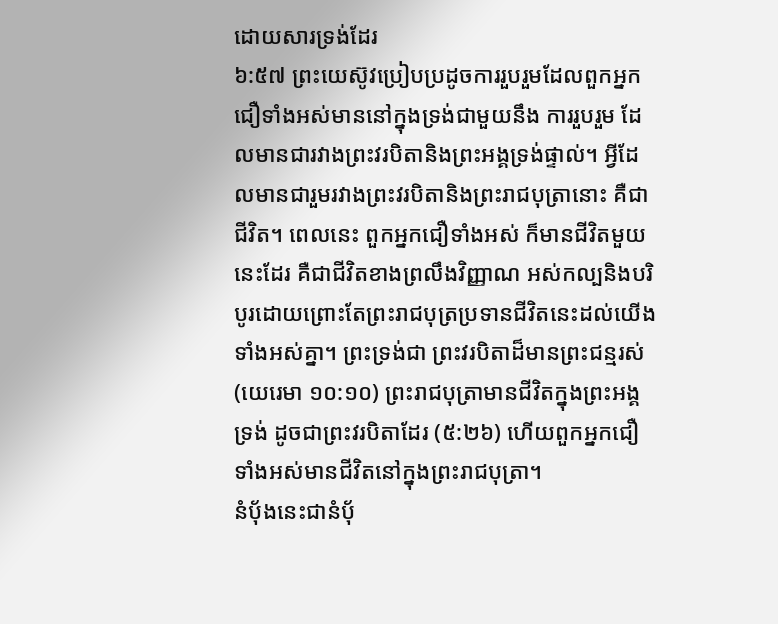ដោយសារទ្រង់ដែរ
៦:៥៧ ព្រះយេស៊ូវប្រៀបប្រដូចការរួបរួមដែលពួកអ្នកជឿទាំងអស់មាននៅក្នុងទ្រង់ជាមួយនឹង ការរួបរួម ដែលមានជារវាងព្រះវរបិតានិងព្រះអង្គទ្រង់ផ្ទាល់។ អ្វីដែលមានជារួមរវាងព្រះវរបិតានិងព្រះរាជបុត្រានោះ គឺជា ជីវិត។ ពេលនេះ ពួកអ្នកជឿទាំងអស់ ក៏មានជីវិតមួយនេះដែរ គឺជាជីវិតខាងព្រលឹងវិញ្ញាណ អស់កល្បនិងបរិបូរដោយព្រោះតែព្រះរាជបុត្រប្រទានជីវិតនេះដល់យើងទាំងអស់គ្នា។ ព្រះទ្រង់ជា ព្រះវរបិតាដ៏មានព្រះជន្មរស់ (យេរេមា ១០:១០) ព្រះរាជបុត្រាមានជីវិតក្នុងព្រះអង្គទ្រង់ ដូចជាព្រះវរបិតាដែរ (៥:២៦) ហើយពួកអ្នកជឿទាំងអស់មានជីវិតនៅក្នុងព្រះរាជបុត្រា។
នំបុ័ងនេះជានំបុ័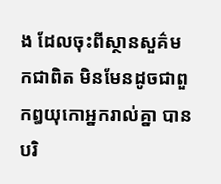ង ដែលចុះពីស្ថានសួគ៌មកជាពិត មិនមែនដូចជាពួកឰយុកោអ្នករាល់គ្នា បានបរិ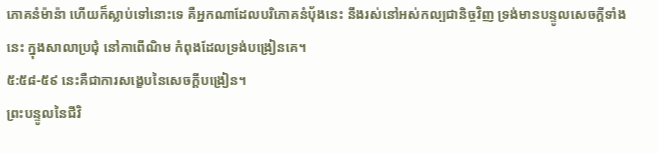ភោគនំម៉ាន៉ា ហើយក៏ស្លាប់ទៅនោះទេ គឺអ្នកណាដែលបរិភោគនំបុ័ងនេះ នឹងរស់នៅអស់កល្បជានិច្ចវិញ ទ្រង់មានបន្ទូលសេចក្ដីទាំងនេះ ក្នុងសាលាប្រជុំ នៅកាពើណិម កំពុងដែលទ្រង់បង្រៀនគេ។
៥:៥៨-៥៩ នេះគឺជាការសង្ខេបនៃសេចក្តីបង្រៀន។
ព្រះបន្ទូលនៃជីវិ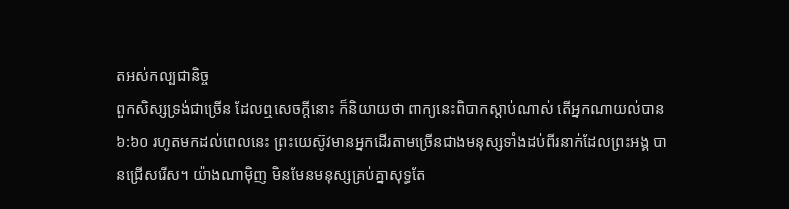តអស់កល្បជានិច្ច
ពួកសិស្សទ្រង់ជាច្រើន ដែលឮសេចក្ដីនោះ ក៏និយាយថា ពាក្យនេះពិបាកស្តាប់ណាស់ តើអ្នកណាយល់បាន
៦:៦០ រហូតមកដល់ពេលនេះ ព្រះយេស៊ូវមានអ្នកដើរតាមច្រើនជាងមនុស្សទាំងដប់ពីរនាក់ដែលព្រះអង្គ បានជ្រើសរើស។ យ៉ាងណាម៉ិញ មិនមែនមនុស្សគ្រប់គ្នាសុទ្ធតែ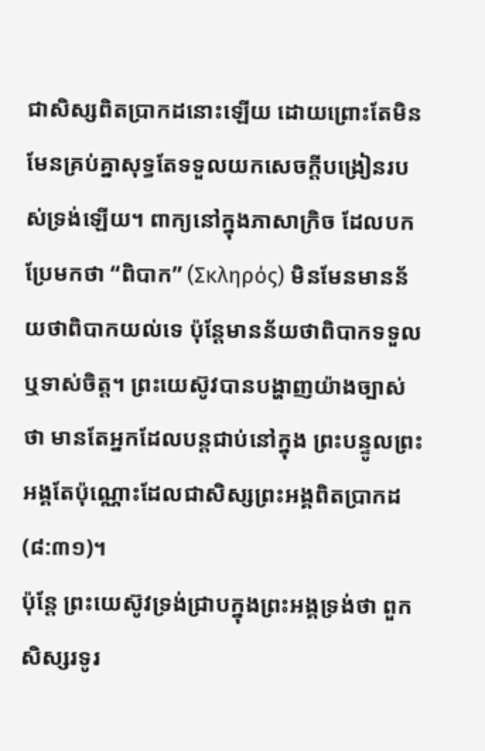ជាសិស្សពិតប្រាកដនោះឡើយ ដោយព្រោះតែមិនមែនគ្រប់គ្នាសុទ្ធតែទទួលយកសេចក្តីបង្រៀនរបស់ទ្រង់ឡើយ។ ពាក្យនៅក្នុងភាសាក្រិច ដែលបកប្រែមកថា “ពិបាក” (Σκληρός) មិនមែនមានន័យថាពិបាកយល់ទេ ប៉ុន្តែមានន័យថាពិបាកទទួល ឬទាស់ចិត្ត។ ព្រះយេស៊ូវបានបង្ហាញយ៉ាងច្បាស់ថា មានតែអ្នកដែលបន្តជាប់នៅក្នុង ព្រះបន្ទូលព្រះអង្គតែប៉ុណ្ណោះដែលជាសិស្សព្រះអង្គពិតប្រាកដ (៨:៣១)។
ប៉ុន្តែ ព្រះយេស៊ូវទ្រង់ជ្រាបក្នុងព្រះអង្គទ្រង់ថា ពួកសិស្សរទូរ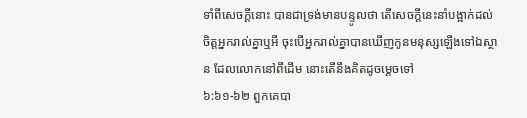ទាំពីសេចក្ដីនោះ បានជាទ្រង់មានបន្ទូលថា តើសេចក្ដីនេះនាំបង្អាក់ដល់ចិត្តអ្នករាល់គ្នាឬអី ចុះបើអ្នករាល់គ្នាបានឃើញកូនមនុស្សឡើងទៅឯស្ថាន ដែលលោកនៅពីដើម នោះតើនឹងគិតដូចម្តេចទៅ
៦:៦១-៦២ ពួកគេបា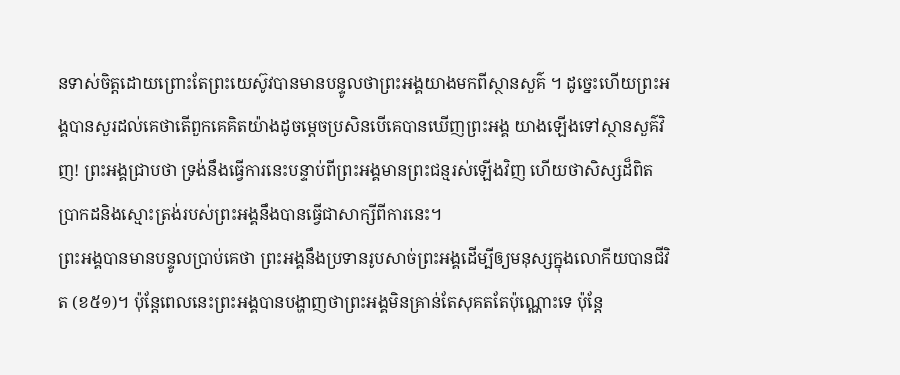នទាស់ចិត្តដោយព្រោះតែព្រះយេស៊ូវបានមានបន្ទូលថាព្រះអង្គយាងមកពីស្ថានសួគ៌ ។ ដូច្នេះហើយព្រះអង្គបានសួរដល់គេថាតើពួកគេគិតយ៉ាងដូចម្តេចប្រសិនបើគេបានឃើញព្រះអង្គ យាងឡើងទៅស្ថានសួគ៌វិញ! ព្រះអង្គជ្រាបថា ទ្រង់នឹងធ្វើការនេះបន្ទាប់ពីព្រះអង្គមានព្រះជន្មរស់ឡើងវិញ ហើយថាសិស្សដ៏ពិតប្រាកដនិងស្មោះត្រង់របស់ព្រះអង្គនឹងបានធ្វើជាសាក្សីពីការនេះ។
ព្រះអង្គបានមានបន្ទូលប្រាប់គេថា ព្រះអង្គនឹងប្រទានរូបសាច់ព្រះអង្គដើម្បីឲ្យមនុស្សក្នុងលោកីយបានជីវិត (ខ៥១)។ ប៉ុន្តែពេលនេះព្រះអង្គបានបង្ហាញថាព្រះអង្គមិនគ្រាន់តែសុគតតែប៉ុណ្ណោះទេ ប៉ុន្តែ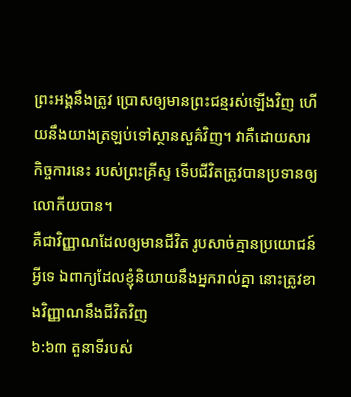ព្រះអង្គនឹងត្រូវ ប្រោសឲ្យមានព្រះជន្មរស់ឡើងវិញ ហើយនឹងយាងត្រឡប់ទៅស្ថានសួគ៌វិញ។ វាគឺដោយសារកិច្ចការនេះ របស់ព្រះគ្រីស្ទ ទើបជីវិតត្រូវបានប្រទានឲ្យលោកីយបាន។
គឺជាវិញ្ញាណដែលឲ្យមានជីវិត រូបសាច់គ្មានប្រយោជន៍អ្វីទេ ឯពាក្យដែលខ្ញុំនិយាយនឹងអ្នករាល់គ្នា នោះត្រូវខាងវិញ្ញាណនឹងជីវិតវិញ
៦:៦៣ តួនាទីរបស់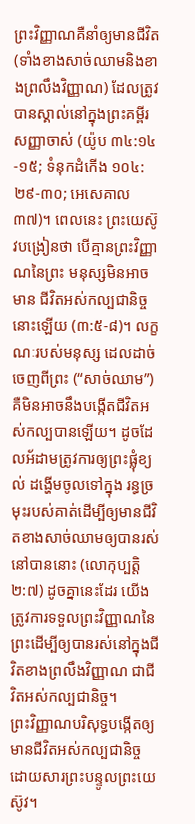ព្រះវិញ្ញាណគឺនាំឲ្យមានជីវិត (ទាំងខាងសាច់ឈាមនិងខាងព្រលឹងវិញ្ញាណ) ដែលត្រូវបានស្គាល់នៅក្នុងព្រះគម្ពីរសញ្ញាចាស់ (យ៉ូប ៣៤:១៤-១៥; ទំនុកដំកើង ១០៤:២៩-៣០; អេសេគាល ៣៧)។ ពេលនេះ ព្រះយេស៊ូវបង្រៀនថា បើគ្មានព្រះវិញ្ញាណនៃព្រះ មនុស្សមិនអាចមាន ជីវិតអស់កល្បជានិច្ចនោះឡើយ (៣:៥-៨)។ លក្ខណៈរបស់មនុស្ស ដេលដាច់ចេញពីព្រះ (“សាច់ឈាម”) គឺមិនអាចនឹងបង្កើតជីវិតអស់កល្បបានឡើយ។ ដូចដែលអ័ដាមត្រូវការឲ្យព្រះផ្លុំខ្យល់ ដង្ហើមចូលទៅក្នុង រន្ធច្រមុះរបស់គាត់ដើម្បីឲ្យមានជីវិតខាងសាច់ឈាមឲ្យបានរស់នៅបាននោះ (លោកុប្បត្តិ ២:៧) ដូចគ្នានេះដែរ យើងត្រូវការទទួលព្រះវិញ្ញាណនៃព្រះដើម្បីឲ្យបានរស់នៅក្នុងជីវិតខាងព្រលឹងវិញ្ញាណ ជាជីវិតអស់កល្បជានិច្ច។
ព្រះវិញ្ញាណបរិសុទ្ធបង្កើតឲ្យមានជីវិតអស់កល្បជានិច្ចដោយសារព្រះបន្ទូលព្រះយេស៊ូវ។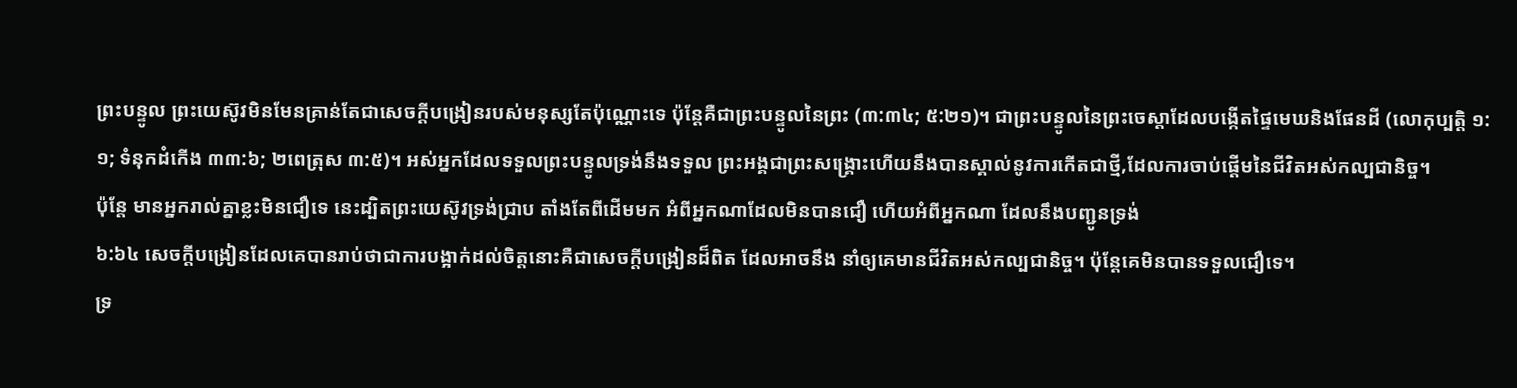ព្រះបន្ទូល ព្រះយេស៊ូវមិនមែនគ្រាន់តែជាសេចក្តីបង្រៀនរបស់មនុស្សតែប៉ុណ្ណោះទេ ប៉ុន្តែគឺជាព្រះបន្ទូលនៃព្រះ (៣:៣៤; ៥:២១)។ ជាព្រះបន្ទូលនៃព្រះចេស្តាដែលបង្កើតផ្ទៃមេឃនិងផែនដី (លោកុប្បត្តិ ១:១; ទំនុកដំកើង ៣៣:៦; ២ពេត្រុស ៣:៥)។ អស់អ្នកដែលទទួលព្រះបន្ទូលទ្រង់នឹងទទួល ព្រះអង្គជាព្រះសង្រ្គោះហើយនឹងបានស្គាល់នូវការកើតជាថ្មី,ដែលការចាប់ផ្តើមនៃជីវិតអស់កល្បជានិច្ច។
ប៉ុន្តែ មានអ្នករាល់គ្នាខ្លះមិនជឿទេ នេះដ្បិតព្រះយេស៊ូវទ្រង់ជ្រាប តាំងតែពីដើមមក អំពីអ្នកណាដែលមិនបានជឿ ហើយអំពីអ្នកណា ដែលនឹងបញ្ជូនទ្រង់
៦:៦៤ សេចក្តីបង្រៀនដែលគេបានរាប់ថាជាការបង្អាក់ដល់ចិត្តនោះគឺជាសេចក្តីបង្រៀនដ៏ពិត ដែលអាចនឹង នាំឲ្យគេមានជីវិតអស់កល្បជានិច្ច។ ប៉ុន្តែគេមិនបានទទួលជឿទេ។
ទ្រ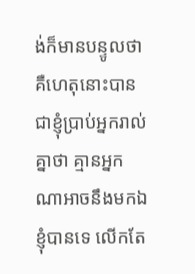ង់ក៏មានបន្ទូលថា គឺហេតុនោះបានជាខ្ញុំប្រាប់អ្នករាល់គ្នាថា គ្មានអ្នកណាអាចនឹងមកឯខ្ញុំបានទេ លើកតែ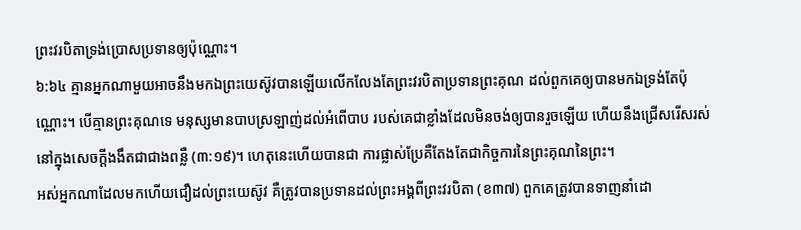ព្រះវរបិតាទ្រង់ប្រោសប្រទានឲ្យប៉ុណ្ណោះ។
៦:៦៤ គ្មានអ្នកណាមួយអាចនឹងមកឯព្រះយេស៊ូវបានឡើយលើកលែងតែព្រះវរបិតាប្រទានព្រះគុណ ដល់ពួកគេឲ្យបានមកឯទ្រង់តែប៉ុណ្ណោះ។ បើគ្មានព្រះគុណទេ មនុស្សមានបាបស្រឡាញ់ដល់អំពើបាប របស់គេជាខ្លាំងដែលមិនចង់ឲ្យបានរួចឡើយ ហើយនឹងជ្រើសរើសរស់នៅក្នុងសេចក្តីងងឹតជាជាងពន្លឺ (៣:១៩)។ ហេតុនេះហើយបានជា ការផ្លាស់ប្រែគឺតែងតែជាកិច្ចការនៃព្រះគុណនៃព្រះ។
អស់អ្នកណាដែលមកហើយជឿដល់ព្រះយេស៊ូវ គឺត្រូវបានប្រទានដល់ព្រះអង្គពីព្រះវរបិតា (ខ៣៧) ពួកគេត្រូវបានទាញនាំដោ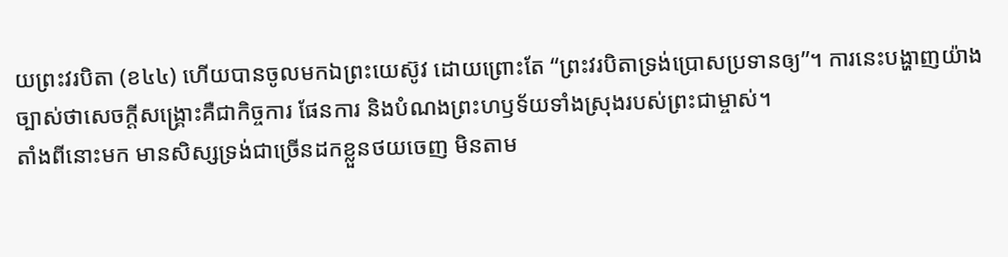យព្រះវរបិតា (ខ៤៤) ហើយបានចូលមកឯព្រះយេស៊ូវ ដោយព្រោះតែ “ព្រះវរបិតាទ្រង់ប្រោសប្រទានឲ្យ”។ ការនេះបង្ហាញយ៉ាងច្បាស់ថាសេចក្តីសង្រ្គោះគឺជាកិច្ចការ ផែនការ និងបំណងព្រះហឫទ័យទាំងស្រុងរបស់ព្រះជាម្ចាស់។
តាំងពីនោះមក មានសិស្សទ្រង់ជាច្រើនដកខ្លួនថយចេញ មិនតាម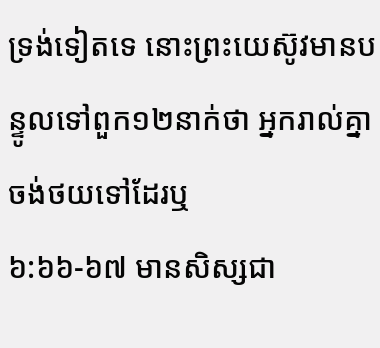ទ្រង់ទៀតទេ នោះព្រះយេស៊ូវមានបន្ទូលទៅពួក១២នាក់ថា អ្នករាល់គ្នាចង់ថយទៅដែរឬ
៦:៦៦-៦៧ មានសិស្សជា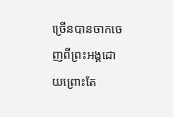ច្រើនបានចាកចេញពីព្រះអង្គដោយព្រោះតែ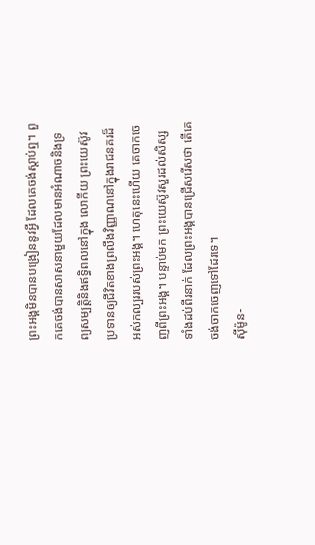ព្រះអង្គមិនបានបង្រៀននូវអ្វី ដែលគេចង់ស្តាប់ឮ។ ពួកគេចង់បានសាសនាមួយដែលមានអំណាចនិងទ្រព្យសម្បត្តិនិងឥទ្ធិពលនៅក្នុង លោកីយ ព្រះយេស៊ូវប្រទានឲ្យជីវិតខាងព្រលឹងវិញ្ញាណនៅក្នុងរាជនគរដ៏អស់កល្បររបស់ព្រះអង្គ។ ហេតុនេះហើយ គេចាកចេញពីព្រះអង្គ។ បន្ទាប់មក ព្រះយេស៊ូវសួរដល់សិស្សទាំងដប់ពីរនាក់ ដែលព្រះអង្គបានជ្រើសរើសថា តើគេចង់ចាកចេញទៅដែរទេ។
ស៊ីម៉ូន-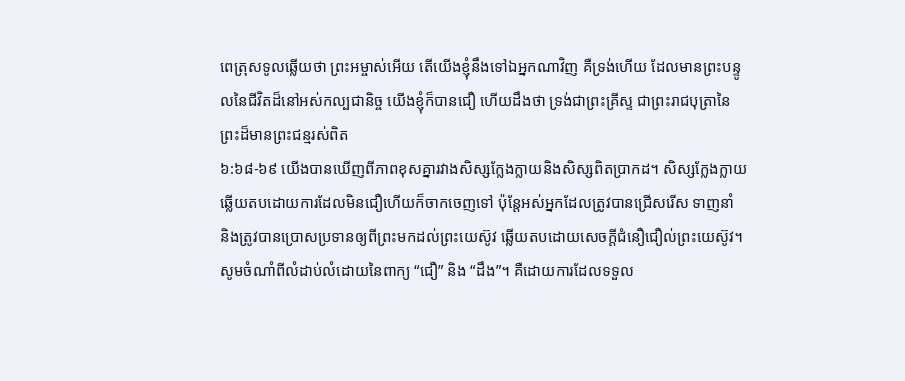ពេត្រុសទូលឆ្លើយថា ព្រះអម្ចាស់អើយ តើយើងខ្ញុំនឹងទៅឯអ្នកណាវិញ គឺទ្រង់ហើយ ដែលមានព្រះបន្ទូលនៃជីវិតដ៏នៅអស់កល្បជានិច្ច យើងខ្ញុំក៏បានជឿ ហើយដឹងថា ទ្រង់ជាព្រះគ្រីស្ទ ជាព្រះរាជបុត្រានៃព្រះដ៏មានព្រះជន្មរស់ពិត
៦:៦៨-៦៩ យើងបានឃើញពីភាពខុសគ្នារវាងសិស្សក្លែងក្លាយនិងសិស្សពិតប្រាកដ។ សិស្សក្លែងក្លាយ ឆ្លើយតបដោយការដែលមិនជឿហើយក៏ចាកចេញទៅ ប៉ុន្តែអស់អ្នកដែលត្រូវបានជ្រើសរើស ទាញនាំ និងត្រូវបានប្រោសប្រទានឲ្យពីព្រះមកដល់ព្រះយេស៊ូវ ឆ្លើយតបដោយសេចក្តីជំនឿជឿល់ព្រះយេស៊ូវ។ សូមចំណាំពីលំដាប់លំដោយនៃពាក្យ “ជឿ” និង “ដឹង”។ គឺដោយការដែលទទួល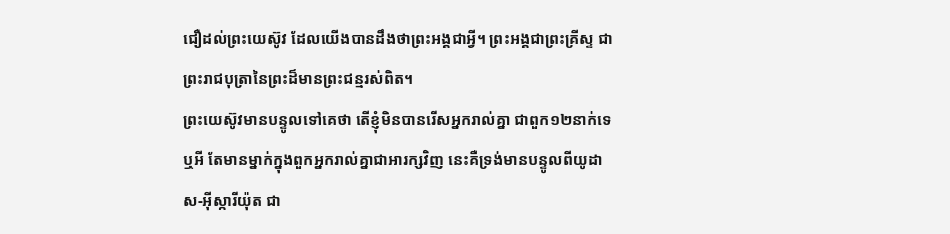ជឿដល់ព្រះយេស៊ូវ ដែលយើងបានដឹងថាព្រះអង្គជាអ្វី។ ព្រះអង្គជាព្រះគ្រីស្ទ ជាព្រះរាជបុត្រានៃព្រះដ៏មានព្រះជន្មរស់ពិត។
ព្រះយេស៊ូវមានបន្ទូលទៅគេថា តើខ្ញុំមិនបានរើសអ្នករាល់គ្នា ជាពួក១២នាក់ទេឬអី តែមានម្នាក់ក្នុងពួកអ្នករាល់គ្នាជាអារក្សវិញ នេះគឺទ្រង់មានបន្ទូលពីយូដាស-អ៊ីស្ការីយ៉ុត ជា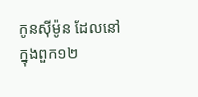កូនស៊ីម៉ូន ដែលនៅក្នុងពួក១២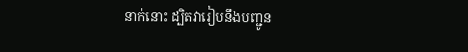នាក់នោះ ដ្បិតវារៀបនឹងបញ្ជូន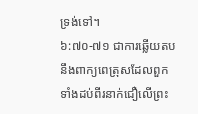ទ្រង់ទៅ។
៦:៧០-៧១ ជាការឆ្លើយតបនឹងពាក្យពេត្រុសដែលពួកទាំងដប់ពីរនាក់ជឿលើព្រះ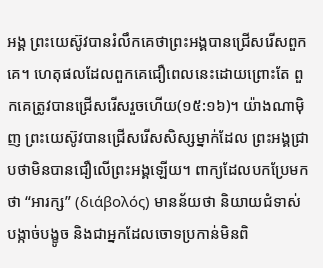អង្គ ព្រះយេស៊ូវបានរំលឹកគេថាព្រះអង្គបានជ្រើសរើសពួកគេ។ ហេតុផលដែលពួកគេជឿពេលនេះដោយព្រោះតែ ពួកគេត្រូវបានជ្រើសរើសរួចហើយ(១៥:១៦)។ យ៉ាងណាម៉ិញ ព្រះយេស៊ូវបានជ្រើសរើសសិស្សម្នាក់ដែល ព្រះអង្គជ្រាបថាមិនបានជឿលើព្រះអង្គឡើយ។ ពាក្យដែលបកប្រែមកថា “អារក្ស” (διάβολός) មានន័យថា និយាយជំទាស់ បង្កាច់បង្ខូច និងជាអ្នកដែលចោទប្រកាន់មិនពិ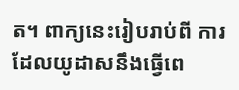ត។ ពាក្យនេះរៀបរាប់ពី ការដែលយូដាសនឹងធ្វើពេ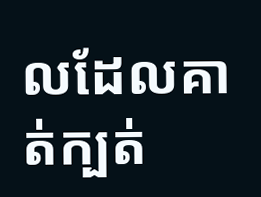លដែលគាត់ក្បត់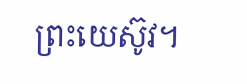ព្រះយេស៊ូវ។